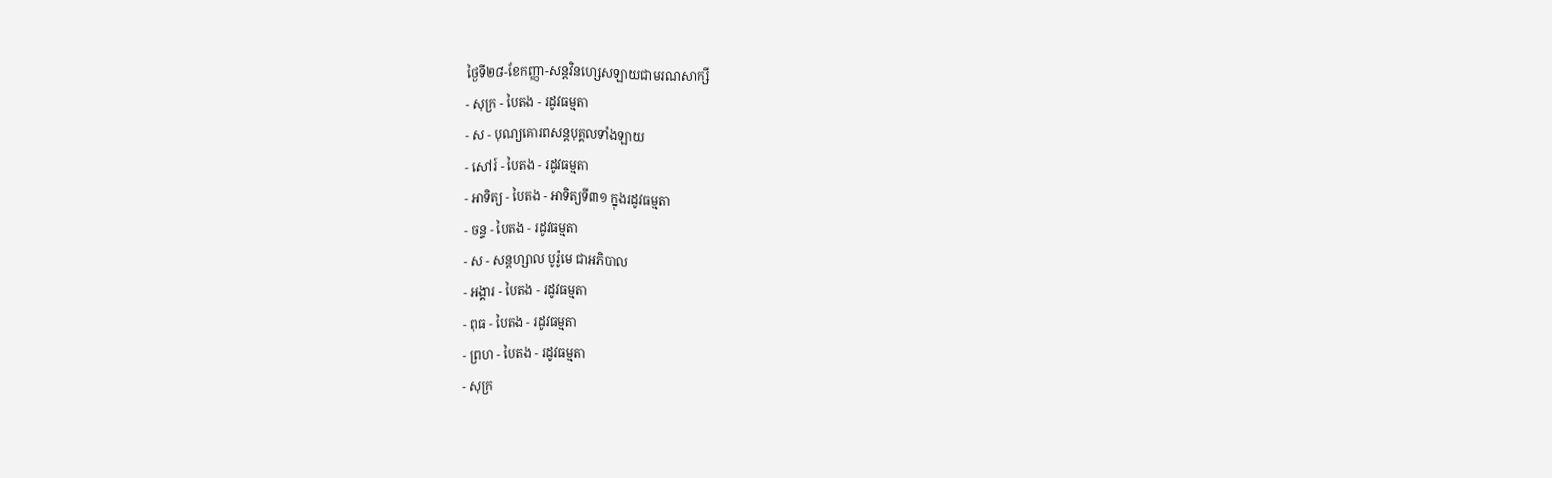ថ្ងៃទី២៨-ខែកញ្ញា-សន្តវិនហ្សេសឡាយជាមរណសាក្សី
- សុក្រ - បៃតង - រដូវធម្មតា
- ស - បុណ្យគោរពសន្ដបុគ្គលទាំងឡាយ
- សៅរ៍ - បៃតង - រដូវធម្មតា
- អាទិត្យ - បៃតង - អាទិត្យទី៣១ ក្នុងរដូវធម្មតា
- ចន្ទ - បៃតង - រដូវធម្មតា
- ស - សន្ដហ្សាល បូរ៉ូមេ ជាអភិបាល
- អង្គារ - បៃតង - រដូវធម្មតា
- ពុធ - បៃតង - រដូវធម្មតា
- ព្រហ - បៃតង - រដូវធម្មតា
- សុក្រ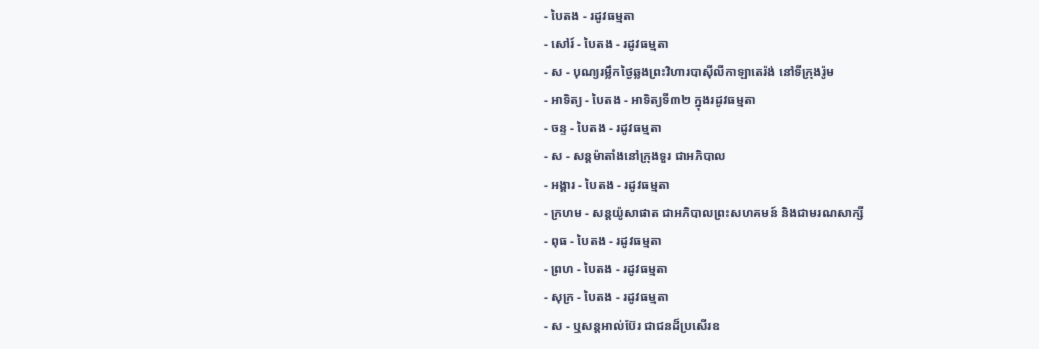- បៃតង - រដូវធម្មតា
- សៅរ៍ - បៃតង - រដូវធម្មតា
- ស - បុណ្យរម្លឹកថ្ងៃឆ្លងព្រះវិហារបាស៊ីលីកាឡាតេរ៉ង់ នៅទីក្រុងរ៉ូម
- អាទិត្យ - បៃតង - អាទិត្យទី៣២ ក្នុងរដូវធម្មតា
- ចន្ទ - បៃតង - រដូវធម្មតា
- ស - សន្ដម៉ាតាំងនៅក្រុងទួរ ជាអភិបាល
- អង្គារ - បៃតង - រដូវធម្មតា
- ក្រហម - សន្ដយ៉ូសាផាត ជាអភិបាលព្រះសហគមន៍ និងជាមរណសាក្សី
- ពុធ - បៃតង - រដូវធម្មតា
- ព្រហ - បៃតង - រដូវធម្មតា
- សុក្រ - បៃតង - រដូវធម្មតា
- ស - ឬសន្ដអាល់ប៊ែរ ជាជនដ៏ប្រសើរឧ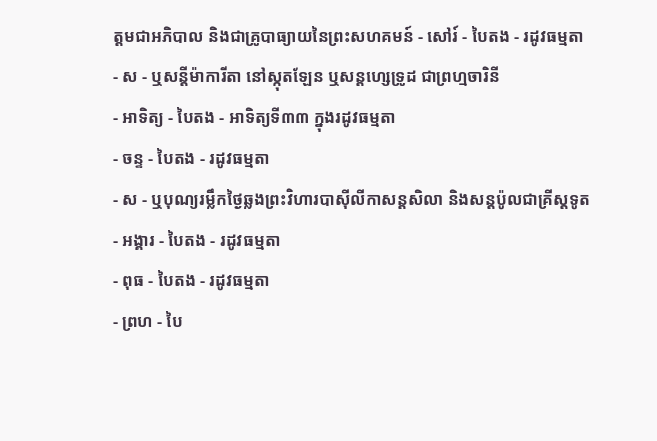ត្ដមជាអភិបាល និងជាគ្រូបាធ្យាយនៃព្រះសហគមន៍ - សៅរ៍ - បៃតង - រដូវធម្មតា
- ស - ឬសន្ដីម៉ាការីតា នៅស្កុតឡែន ឬសន្ដហ្សេទ្រូដ ជាព្រហ្មចារិនី
- អាទិត្យ - បៃតង - អាទិត្យទី៣៣ ក្នុងរដូវធម្មតា
- ចន្ទ - បៃតង - រដូវធម្មតា
- ស - ឬបុណ្យរម្លឹកថ្ងៃឆ្លងព្រះវិហារបាស៊ីលីកាសន្ដសិលា និងសន្ដប៉ូលជាគ្រីស្ដទូត
- អង្គារ - បៃតង - រដូវធម្មតា
- ពុធ - បៃតង - រដូវធម្មតា
- ព្រហ - បៃ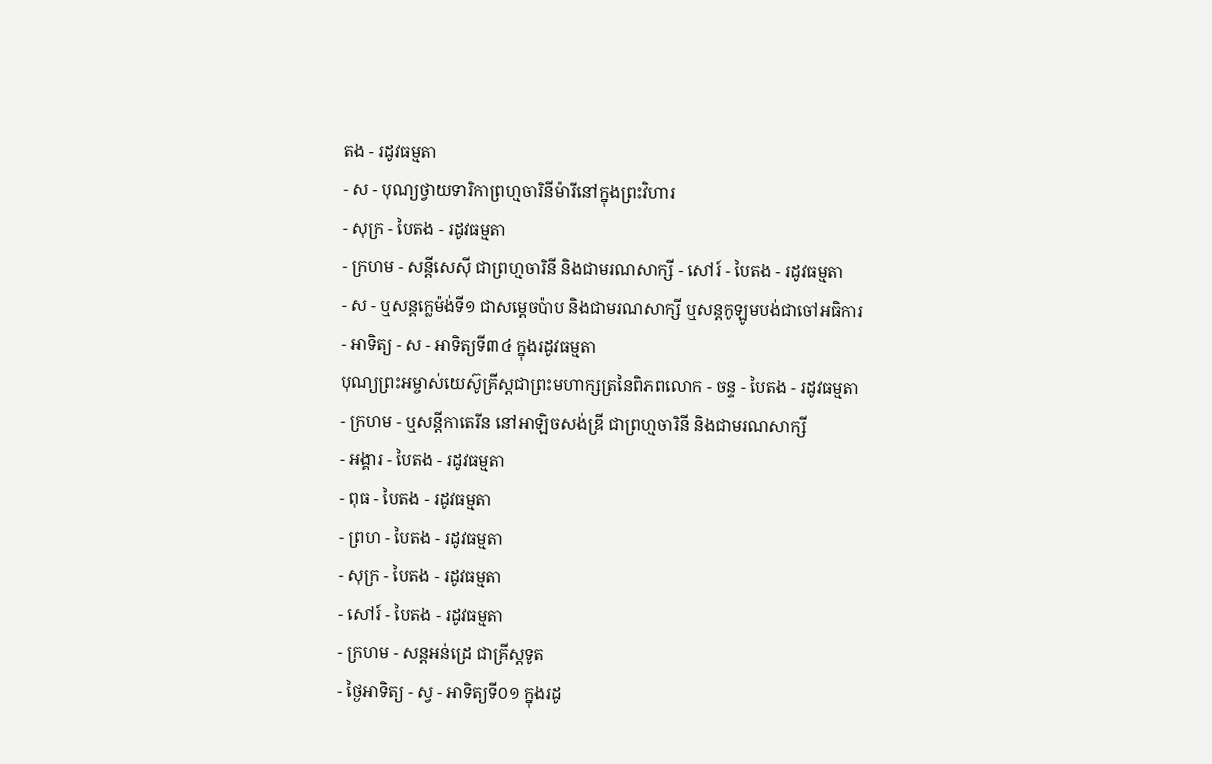តង - រដូវធម្មតា
- ស - បុណ្យថ្វាយទារិកាព្រហ្មចារិនីម៉ារីនៅក្នុងព្រះវិហារ
- សុក្រ - បៃតង - រដូវធម្មតា
- ក្រហម - សន្ដីសេស៊ី ជាព្រហ្មចារិនី និងជាមរណសាក្សី - សៅរ៍ - បៃតង - រដូវធម្មតា
- ស - ឬសន្ដក្លេម៉ង់ទី១ ជាសម្ដេចប៉ាប និងជាមរណសាក្សី ឬសន្ដកូឡូមបង់ជាចៅអធិការ
- អាទិត្យ - ស - អាទិត្យទី៣៤ ក្នុងរដូវធម្មតា
បុណ្យព្រះអម្ចាស់យេស៊ូគ្រីស្ដជាព្រះមហាក្សត្រនៃពិភពលោក - ចន្ទ - បៃតង - រដូវធម្មតា
- ក្រហម - ឬសន្ដីកាតេរីន នៅអាឡិចសង់ឌ្រី ជាព្រហ្មចារិនី និងជាមរណសាក្សី
- អង្គារ - បៃតង - រដូវធម្មតា
- ពុធ - បៃតង - រដូវធម្មតា
- ព្រហ - បៃតង - រដូវធម្មតា
- សុក្រ - បៃតង - រដូវធម្មតា
- សៅរ៍ - បៃតង - រដូវធម្មតា
- ក្រហម - សន្ដអន់ដ្រេ ជាគ្រីស្ដទូត
- ថ្ងៃអាទិត្យ - ស្វ - អាទិត្យទី០១ ក្នុងរដូ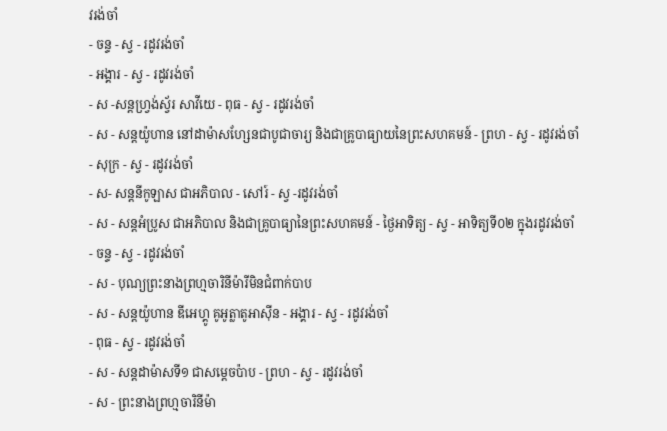វរង់ចាំ
- ចន្ទ - ស្វ - រដូវរង់ចាំ
- អង្គារ - ស្វ - រដូវរង់ចាំ
- ស -សន្ដហ្វ្រង់ស្វ័រ សាវីយេ - ពុធ - ស្វ - រដូវរង់ចាំ
- ស - សន្ដយ៉ូហាន នៅដាម៉ាសហ្សែនជាបូជាចារ្យ និងជាគ្រូបាធ្យាយនៃព្រះសហគមន៍ - ព្រហ - ស្វ - រដូវរង់ចាំ
- សុក្រ - ស្វ - រដូវរង់ចាំ
- ស- សន្ដនីកូឡាស ជាអភិបាល - សៅរ៍ - ស្វ -រដូវរង់ចាំ
- ស - សន្ដអំប្រូស ជាអភិបាល និងជាគ្រូបាធ្យានៃព្រះសហគមន៍ - ថ្ងៃអាទិត្យ - ស្វ - អាទិត្យទី០២ ក្នុងរដូវរង់ចាំ
- ចន្ទ - ស្វ - រដូវរង់ចាំ
- ស - បុណ្យព្រះនាងព្រហ្មចារិនីម៉ារីមិនជំពាក់បាប
- ស - សន្ដយ៉ូហាន ឌីអេហ្គូ គូអូត្លាតូអាស៊ីន - អង្គារ - ស្វ - រដូវរង់ចាំ
- ពុធ - ស្វ - រដូវរង់ចាំ
- ស - សន្ដដាម៉ាសទី១ ជាសម្ដេចប៉ាប - ព្រហ - ស្វ - រដូវរង់ចាំ
- ស - ព្រះនាងព្រហ្មចារិនីម៉ា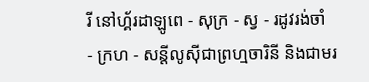រី នៅហ្គ័រដាឡូពេ - សុក្រ - ស្វ - រដូវរង់ចាំ
- ក្រហ - សន្ដីលូស៊ីជាព្រហ្មចារិនី និងជាមរ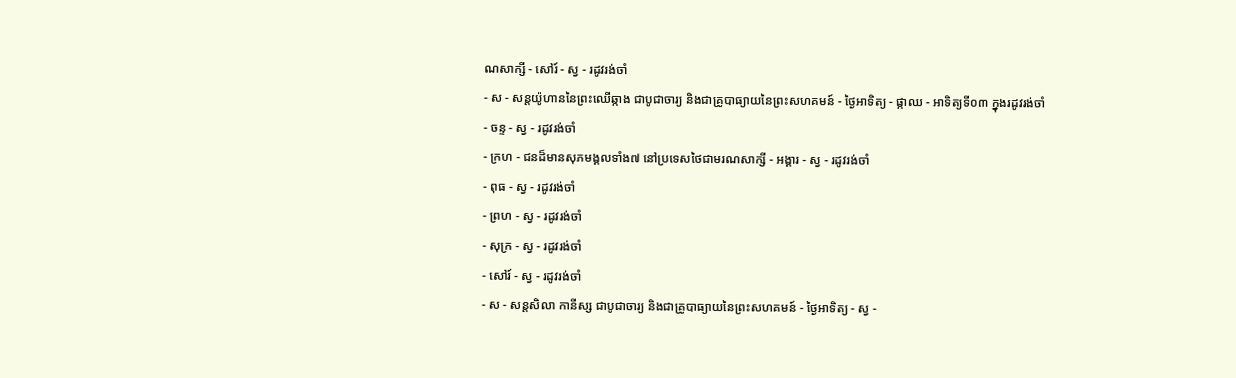ណសាក្សី - សៅរ៍ - ស្វ - រដូវរង់ចាំ
- ស - សន្ដយ៉ូហាននៃព្រះឈើឆ្កាង ជាបូជាចារ្យ និងជាគ្រូបាធ្យាយនៃព្រះសហគមន៍ - ថ្ងៃអាទិត្យ - ផ្កាឈ - អាទិត្យទី០៣ ក្នុងរដូវរង់ចាំ
- ចន្ទ - ស្វ - រដូវរង់ចាំ
- ក្រហ - ជនដ៏មានសុភមង្គលទាំង៧ នៅប្រទេសថៃជាមរណសាក្សី - អង្គារ - ស្វ - រដូវរង់ចាំ
- ពុធ - ស្វ - រដូវរង់ចាំ
- ព្រហ - ស្វ - រដូវរង់ចាំ
- សុក្រ - ស្វ - រដូវរង់ចាំ
- សៅរ៍ - ស្វ - រដូវរង់ចាំ
- ស - សន្ដសិលា កានីស្ស ជាបូជាចារ្យ និងជាគ្រូបាធ្យាយនៃព្រះសហគមន៍ - ថ្ងៃអាទិត្យ - ស្វ -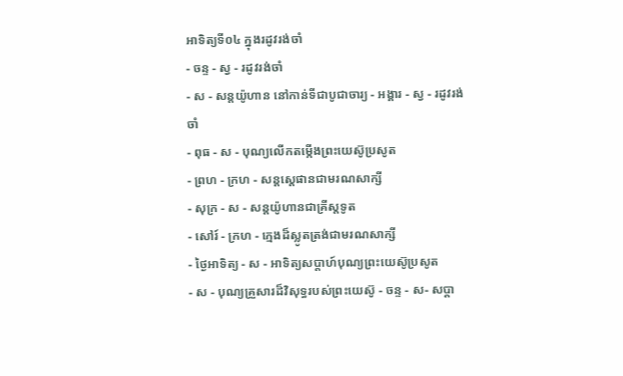អាទិត្យទី០៤ ក្នុងរដូវរង់ចាំ
- ចន្ទ - ស្វ - រដូវរង់ចាំ
- ស - សន្ដយ៉ូហាន នៅកាន់ទីជាបូជាចារ្យ - អង្គារ - ស្វ - រដូវរង់ចាំ
- ពុធ - ស - បុណ្យលើកតម្កើងព្រះយេស៊ូប្រសូត
- ព្រហ - ក្រហ - សន្តស្តេផានជាមរណសាក្សី
- សុក្រ - ស - សន្តយ៉ូហានជាគ្រីស្តទូត
- សៅរ៍ - ក្រហ - ក្មេងដ៏ស្លូតត្រង់ជាមរណសាក្សី
- ថ្ងៃអាទិត្យ - ស - អាទិត្យសប្ដាហ៍បុណ្យព្រះយេស៊ូប្រសូត
- ស - បុណ្យគ្រួសារដ៏វិសុទ្ធរបស់ព្រះយេស៊ូ - ចន្ទ - ស- សប្ដា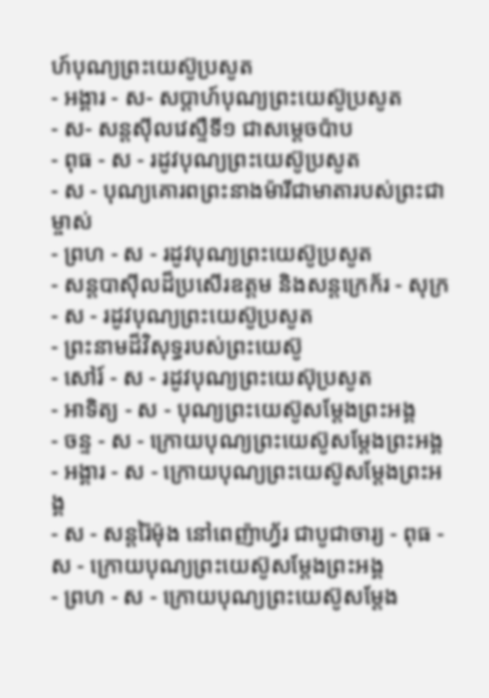ហ៍បុណ្យព្រះយេស៊ូប្រសូត
- អង្គារ - ស- សប្ដាហ៍បុណ្យព្រះយេស៊ូប្រសូត
- ស- សន្ដស៊ីលវេស្ទឺទី១ ជាសម្ដេចប៉ាប
- ពុធ - ស - រដូវបុណ្យព្រះយេស៊ូប្រសូត
- ស - បុណ្យគោរពព្រះនាងម៉ារីជាមាតារបស់ព្រះជាម្ចាស់
- ព្រហ - ស - រដូវបុណ្យព្រះយេស៊ូប្រសូត
- សន្ដបាស៊ីលដ៏ប្រសើរឧត្ដម និងសន្ដក្រេក័រ - សុក្រ - ស - រដូវបុណ្យព្រះយេស៊ូប្រសូត
- ព្រះនាមដ៏វិសុទ្ធរបស់ព្រះយេស៊ូ
- សៅរ៍ - ស - រដូវបុណ្យព្រះយេស៊ុប្រសូត
- អាទិត្យ - ស - បុណ្យព្រះយេស៊ូសម្ដែងព្រះអង្គ
- ចន្ទ - ស - ក្រោយបុណ្យព្រះយេស៊ូសម្ដែងព្រះអង្គ
- អង្គារ - ស - ក្រោយបុណ្យព្រះយេស៊ូសម្ដែងព្រះអង្គ
- ស - សន្ដរ៉ៃម៉ុង នៅពេញ៉ាហ្វ័រ ជាបូជាចារ្យ - ពុធ - ស - ក្រោយបុណ្យព្រះយេស៊ូសម្ដែងព្រះអង្គ
- ព្រហ - ស - ក្រោយបុណ្យព្រះយេស៊ូសម្ដែង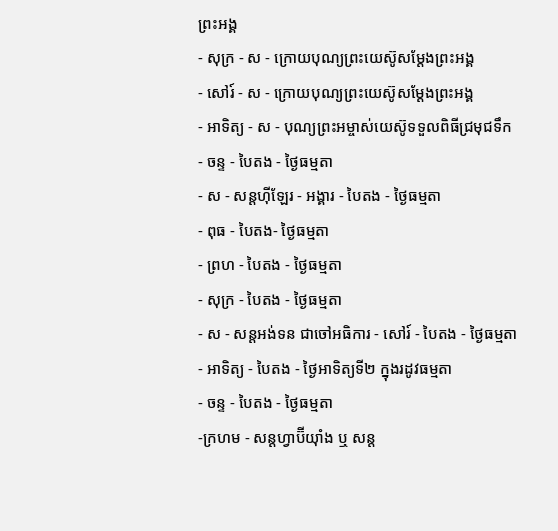ព្រះអង្គ
- សុក្រ - ស - ក្រោយបុណ្យព្រះយេស៊ូសម្ដែងព្រះអង្គ
- សៅរ៍ - ស - ក្រោយបុណ្យព្រះយេស៊ូសម្ដែងព្រះអង្គ
- អាទិត្យ - ស - បុណ្យព្រះអម្ចាស់យេស៊ូទទួលពិធីជ្រមុជទឹក
- ចន្ទ - បៃតង - ថ្ងៃធម្មតា
- ស - សន្ដហ៊ីឡែរ - អង្គារ - បៃតង - ថ្ងៃធម្មតា
- ពុធ - បៃតង- ថ្ងៃធម្មតា
- ព្រហ - បៃតង - ថ្ងៃធម្មតា
- សុក្រ - បៃតង - ថ្ងៃធម្មតា
- ស - សន្ដអង់ទន ជាចៅអធិការ - សៅរ៍ - បៃតង - ថ្ងៃធម្មតា
- អាទិត្យ - បៃតង - ថ្ងៃអាទិត្យទី២ ក្នុងរដូវធម្មតា
- ចន្ទ - បៃតង - ថ្ងៃធម្មតា
-ក្រហម - សន្ដហ្វាប៊ីយ៉ាំង ឬ សន្ដ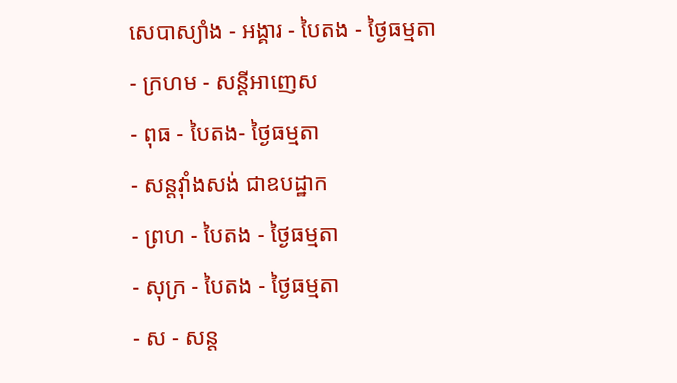សេបាស្យាំង - អង្គារ - បៃតង - ថ្ងៃធម្មតា
- ក្រហម - សន្ដីអាញេស
- ពុធ - បៃតង- ថ្ងៃធម្មតា
- សន្ដវ៉ាំងសង់ ជាឧបដ្ឋាក
- ព្រហ - បៃតង - ថ្ងៃធម្មតា
- សុក្រ - បៃតង - ថ្ងៃធម្មតា
- ស - សន្ដ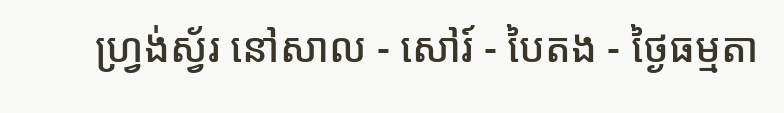ហ្វ្រង់ស្វ័រ នៅសាល - សៅរ៍ - បៃតង - ថ្ងៃធម្មតា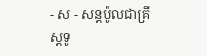- ស - សន្ដប៉ូលជាគ្រីស្ដទូ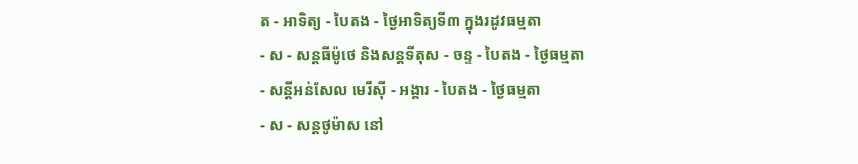ត - អាទិត្យ - បៃតង - ថ្ងៃអាទិត្យទី៣ ក្នុងរដូវធម្មតា
- ស - សន្ដធីម៉ូថេ និងសន្ដទីតុស - ចន្ទ - បៃតង - ថ្ងៃធម្មតា
- សន្ដីអន់សែល មេរីស៊ី - អង្គារ - បៃតង - ថ្ងៃធម្មតា
- ស - សន្ដថូម៉ាស នៅ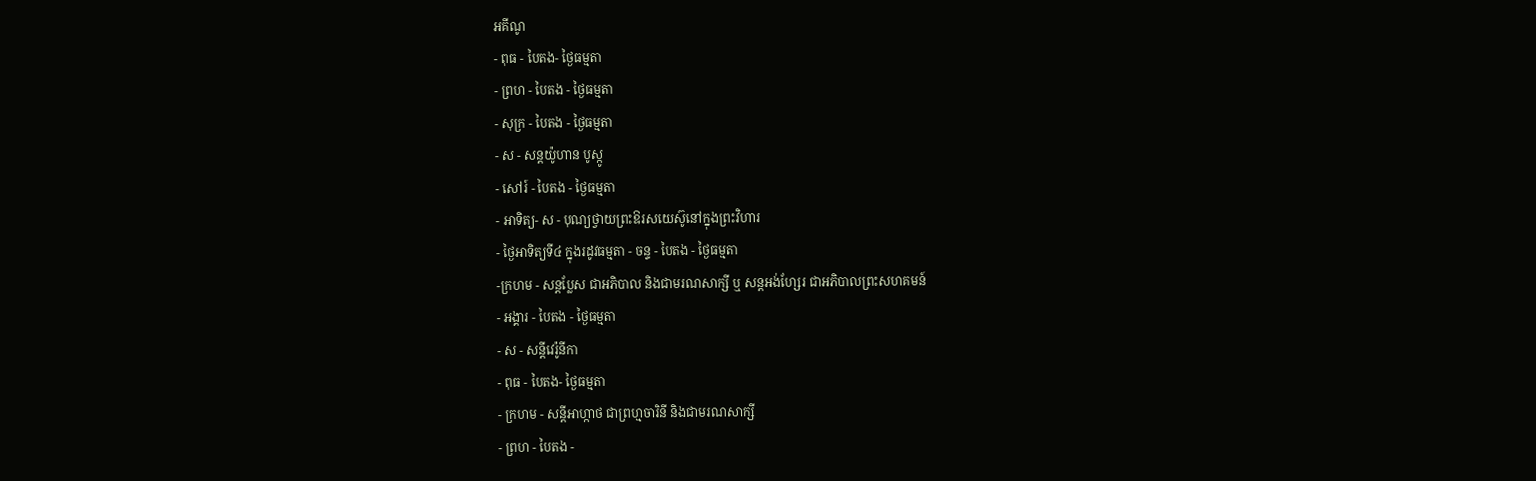អគីណូ
- ពុធ - បៃតង- ថ្ងៃធម្មតា
- ព្រហ - បៃតង - ថ្ងៃធម្មតា
- សុក្រ - បៃតង - ថ្ងៃធម្មតា
- ស - សន្ដយ៉ូហាន បូស្កូ
- សៅរ៍ - បៃតង - ថ្ងៃធម្មតា
- អាទិត្យ- ស - បុណ្យថ្វាយព្រះឱរសយេស៊ូនៅក្នុងព្រះវិហារ
- ថ្ងៃអាទិត្យទី៤ ក្នុងរដូវធម្មតា - ចន្ទ - បៃតង - ថ្ងៃធម្មតា
-ក្រហម - សន្ដប្លែស ជាអភិបាល និងជាមរណសាក្សី ឬ សន្ដអង់ហ្សែរ ជាអភិបាលព្រះសហគមន៍
- អង្គារ - បៃតង - ថ្ងៃធម្មតា
- ស - សន្ដីវេរ៉ូនីកា
- ពុធ - បៃតង- ថ្ងៃធម្មតា
- ក្រហម - សន្ដីអាហ្កាថ ជាព្រហ្មចារិនី និងជាមរណសាក្សី
- ព្រហ - បៃតង -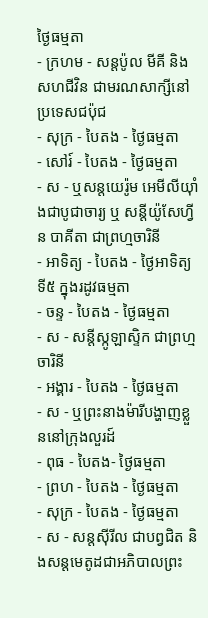ថ្ងៃធម្មតា
- ក្រហម - សន្ដប៉ូល មីគី និងសហជីវិន ជាមរណសាក្សីនៅប្រទេសជប៉ុជ
- សុក្រ - បៃតង - ថ្ងៃធម្មតា
- សៅរ៍ - បៃតង - ថ្ងៃធម្មតា
- ស - ឬសន្ដយេរ៉ូម អេមីលីយ៉ាំងជាបូជាចារ្យ ឬ សន្ដីយ៉ូសែហ្វីន បាគីតា ជាព្រហ្មចារិនី
- អាទិត្យ - បៃតង - ថ្ងៃអាទិត្យទី៥ ក្នុងរដូវធម្មតា
- ចន្ទ - បៃតង - ថ្ងៃធម្មតា
- ស - សន្ដីស្កូឡាស្ទិក ជាព្រហ្មចារិនី
- អង្គារ - បៃតង - ថ្ងៃធម្មតា
- ស - ឬព្រះនាងម៉ារីបង្ហាញខ្លួននៅក្រុងលួរដ៍
- ពុធ - បៃតង- ថ្ងៃធម្មតា
- ព្រហ - បៃតង - ថ្ងៃធម្មតា
- សុក្រ - បៃតង - ថ្ងៃធម្មតា
- ស - សន្ដស៊ីរីល ជាបព្វជិត និងសន្ដមេតូដជាអភិបាលព្រះ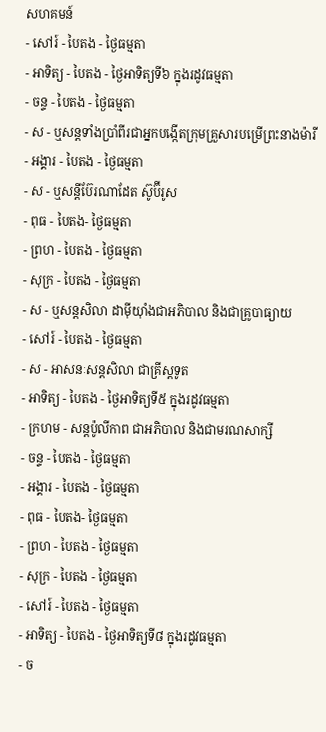សហគមន៍
- សៅរ៍ - បៃតង - ថ្ងៃធម្មតា
- អាទិត្យ - បៃតង - ថ្ងៃអាទិត្យទី៦ ក្នុងរដូវធម្មតា
- ចន្ទ - បៃតង - ថ្ងៃធម្មតា
- ស - ឬសន្ដទាំងប្រាំពីរជាអ្នកបង្កើតក្រុមគ្រួសារបម្រើព្រះនាងម៉ារី
- អង្គារ - បៃតង - ថ្ងៃធម្មតា
- ស - ឬសន្ដីប៊ែរណាដែត ស៊ូប៊ីរូស
- ពុធ - បៃតង- ថ្ងៃធម្មតា
- ព្រហ - បៃតង - ថ្ងៃធម្មតា
- សុក្រ - បៃតង - ថ្ងៃធម្មតា
- ស - ឬសន្ដសិលា ដាម៉ីយ៉ាំងជាអភិបាល និងជាគ្រូបាធ្យាយ
- សៅរ៍ - បៃតង - ថ្ងៃធម្មតា
- ស - អាសនៈសន្ដសិលា ជាគ្រីស្ដទូត
- អាទិត្យ - បៃតង - ថ្ងៃអាទិត្យទី៥ ក្នុងរដូវធម្មតា
- ក្រហម - សន្ដប៉ូលីកាព ជាអភិបាល និងជាមរណសាក្សី
- ចន្ទ - បៃតង - ថ្ងៃធម្មតា
- អង្គារ - បៃតង - ថ្ងៃធម្មតា
- ពុធ - បៃតង- ថ្ងៃធម្មតា
- ព្រហ - បៃតង - ថ្ងៃធម្មតា
- សុក្រ - បៃតង - ថ្ងៃធម្មតា
- សៅរ៍ - បៃតង - ថ្ងៃធម្មតា
- អាទិត្យ - បៃតង - ថ្ងៃអាទិត្យទី៨ ក្នុងរដូវធម្មតា
- ច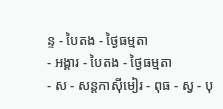ន្ទ - បៃតង - ថ្ងៃធម្មតា
- អង្គារ - បៃតង - ថ្ងៃធម្មតា
- ស - សន្ដកាស៊ីមៀរ - ពុធ - ស្វ - បុ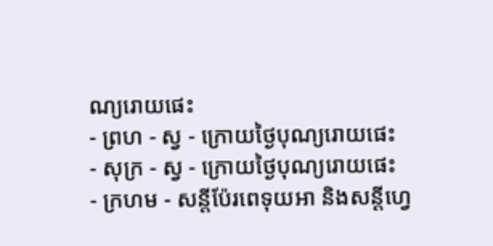ណ្យរោយផេះ
- ព្រហ - ស្វ - ក្រោយថ្ងៃបុណ្យរោយផេះ
- សុក្រ - ស្វ - ក្រោយថ្ងៃបុណ្យរោយផេះ
- ក្រហម - សន្ដីប៉ែរពេទុយអា និងសន្ដីហ្វេ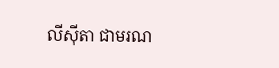លីស៊ីតា ជាមរណ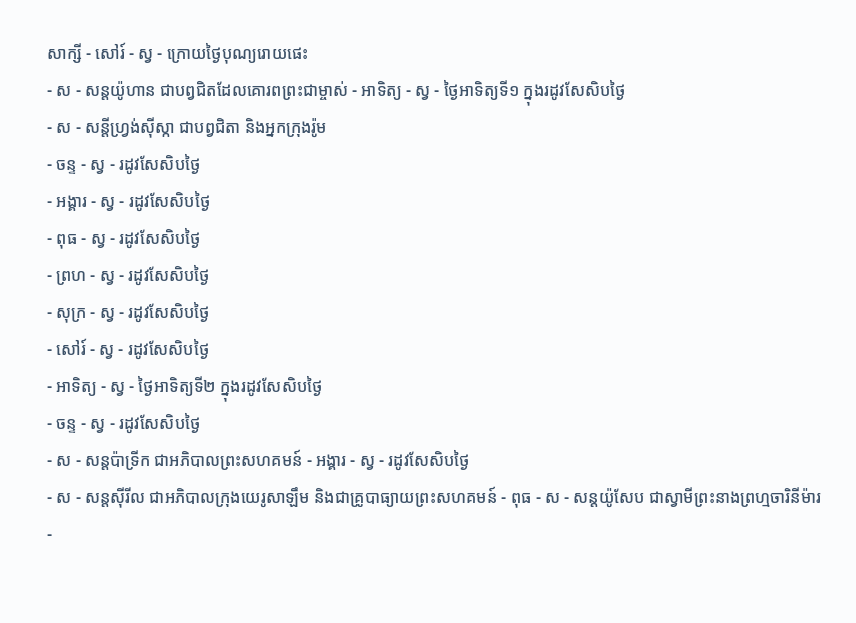សាក្សី - សៅរ៍ - ស្វ - ក្រោយថ្ងៃបុណ្យរោយផេះ
- ស - សន្ដយ៉ូហាន ជាបព្វជិតដែលគោរពព្រះជាម្ចាស់ - អាទិត្យ - ស្វ - ថ្ងៃអាទិត្យទី១ ក្នុងរដូវសែសិបថ្ងៃ
- ស - សន្ដីហ្វ្រង់ស៊ីស្កា ជាបព្វជិតា និងអ្នកក្រុងរ៉ូម
- ចន្ទ - ស្វ - រដូវសែសិបថ្ងៃ
- អង្គារ - ស្វ - រដូវសែសិបថ្ងៃ
- ពុធ - ស្វ - រដូវសែសិបថ្ងៃ
- ព្រហ - ស្វ - រដូវសែសិបថ្ងៃ
- សុក្រ - ស្វ - រដូវសែសិបថ្ងៃ
- សៅរ៍ - ស្វ - រដូវសែសិបថ្ងៃ
- អាទិត្យ - ស្វ - ថ្ងៃអាទិត្យទី២ ក្នុងរដូវសែសិបថ្ងៃ
- ចន្ទ - ស្វ - រដូវសែសិបថ្ងៃ
- ស - សន្ដប៉ាទ្រីក ជាអភិបាលព្រះសហគមន៍ - អង្គារ - ស្វ - រដូវសែសិបថ្ងៃ
- ស - សន្ដស៊ីរីល ជាអភិបាលក្រុងយេរូសាឡឹម និងជាគ្រូបាធ្យាយព្រះសហគមន៍ - ពុធ - ស - សន្ដយ៉ូសែប ជាស្វាមីព្រះនាងព្រហ្មចារិនីម៉ារ
-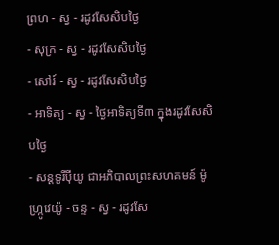ព្រហ - ស្វ - រដូវសែសិបថ្ងៃ
- សុក្រ - ស្វ - រដូវសែសិបថ្ងៃ
- សៅរ៍ - ស្វ - រដូវសែសិបថ្ងៃ
- អាទិត្យ - ស្វ - ថ្ងៃអាទិត្យទី៣ ក្នុងរដូវសែសិបថ្ងៃ
- សន្ដទូរីប៉ីយូ ជាអភិបាលព្រះសហគមន៍ ម៉ូហ្ក្រូវេយ៉ូ - ចន្ទ - ស្វ - រដូវសែ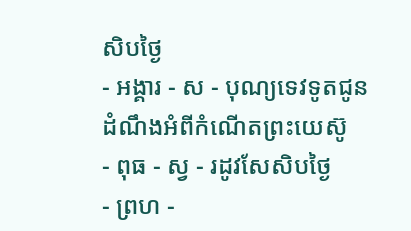សិបថ្ងៃ
- អង្គារ - ស - បុណ្យទេវទូតជូនដំណឹងអំពីកំណើតព្រះយេស៊ូ
- ពុធ - ស្វ - រដូវសែសិបថ្ងៃ
- ព្រហ -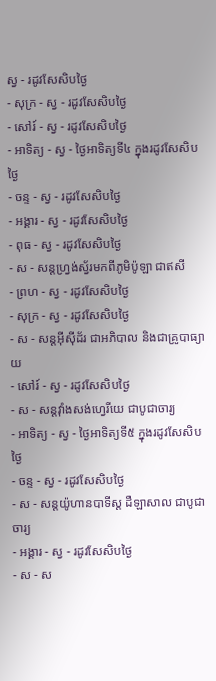ស្វ - រដូវសែសិបថ្ងៃ
- សុក្រ - ស្វ - រដូវសែសិបថ្ងៃ
- សៅរ៍ - ស្វ - រដូវសែសិបថ្ងៃ
- អាទិត្យ - ស្វ - ថ្ងៃអាទិត្យទី៤ ក្នុងរដូវសែសិបថ្ងៃ
- ចន្ទ - ស្វ - រដូវសែសិបថ្ងៃ
- អង្គារ - ស្វ - រដូវសែសិបថ្ងៃ
- ពុធ - ស្វ - រដូវសែសិបថ្ងៃ
- ស - សន្ដហ្វ្រង់ស្វ័រមកពីភូមិប៉ូឡា ជាឥសី
- ព្រហ - ស្វ - រដូវសែសិបថ្ងៃ
- សុក្រ - ស្វ - រដូវសែសិបថ្ងៃ
- ស - សន្ដអ៊ីស៊ីដ័រ ជាអភិបាល និងជាគ្រូបាធ្យាយ
- សៅរ៍ - ស្វ - រដូវសែសិបថ្ងៃ
- ស - សន្ដវ៉ាំងសង់ហ្វេរីយេ ជាបូជាចារ្យ
- អាទិត្យ - ស្វ - ថ្ងៃអាទិត្យទី៥ ក្នុងរដូវសែសិបថ្ងៃ
- ចន្ទ - ស្វ - រដូវសែសិបថ្ងៃ
- ស - សន្ដយ៉ូហានបាទីស្ដ ដឺឡាសាល ជាបូជាចារ្យ
- អង្គារ - ស្វ - រដូវសែសិបថ្ងៃ
- ស - ស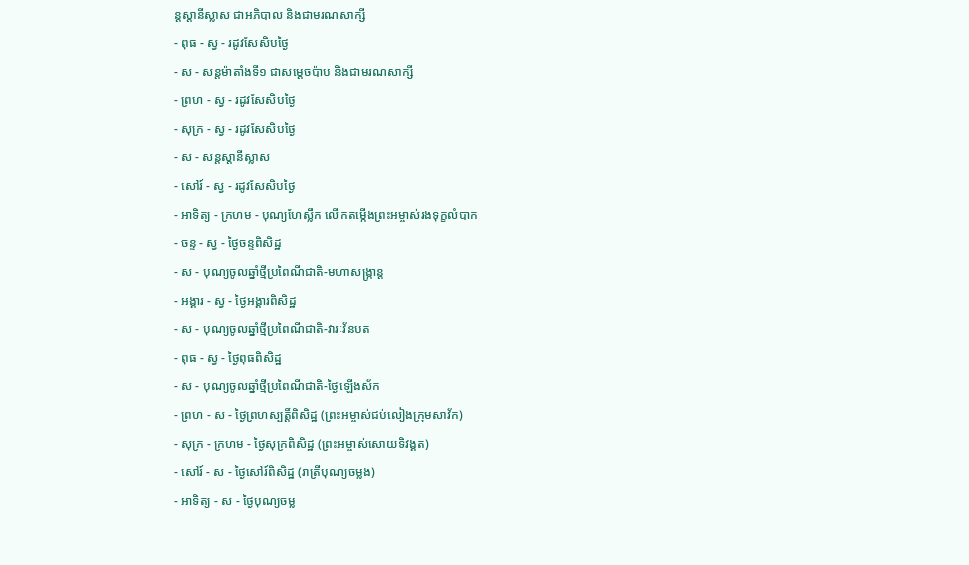ន្ដស្ដានីស្លាស ជាអភិបាល និងជាមរណសាក្សី
- ពុធ - ស្វ - រដូវសែសិបថ្ងៃ
- ស - សន្ដម៉ាតាំងទី១ ជាសម្ដេចប៉ាប និងជាមរណសាក្សី
- ព្រហ - ស្វ - រដូវសែសិបថ្ងៃ
- សុក្រ - ស្វ - រដូវសែសិបថ្ងៃ
- ស - សន្ដស្ដានីស្លាស
- សៅរ៍ - ស្វ - រដូវសែសិបថ្ងៃ
- អាទិត្យ - ក្រហម - បុណ្យហែស្លឹក លើកតម្កើងព្រះអម្ចាស់រងទុក្ខលំបាក
- ចន្ទ - ស្វ - ថ្ងៃចន្ទពិសិដ្ឋ
- ស - បុណ្យចូលឆ្នាំថ្មីប្រពៃណីជាតិ-មហាសង្រ្កាន្ដ
- អង្គារ - ស្វ - ថ្ងៃអង្គារពិសិដ្ឋ
- ស - បុណ្យចូលឆ្នាំថ្មីប្រពៃណីជាតិ-វារៈវ័នបត
- ពុធ - ស្វ - ថ្ងៃពុធពិសិដ្ឋ
- ស - បុណ្យចូលឆ្នាំថ្មីប្រពៃណីជាតិ-ថ្ងៃឡើងស័ក
- ព្រហ - ស - ថ្ងៃព្រហស្បត្ដិ៍ពិសិដ្ឋ (ព្រះអម្ចាស់ជប់លៀងក្រុមសាវ័ក)
- សុក្រ - ក្រហម - ថ្ងៃសុក្រពិសិដ្ឋ (ព្រះអម្ចាស់សោយទិវង្គត)
- សៅរ៍ - ស - ថ្ងៃសៅរ៍ពិសិដ្ឋ (រាត្រីបុណ្យចម្លង)
- អាទិត្យ - ស - ថ្ងៃបុណ្យចម្ល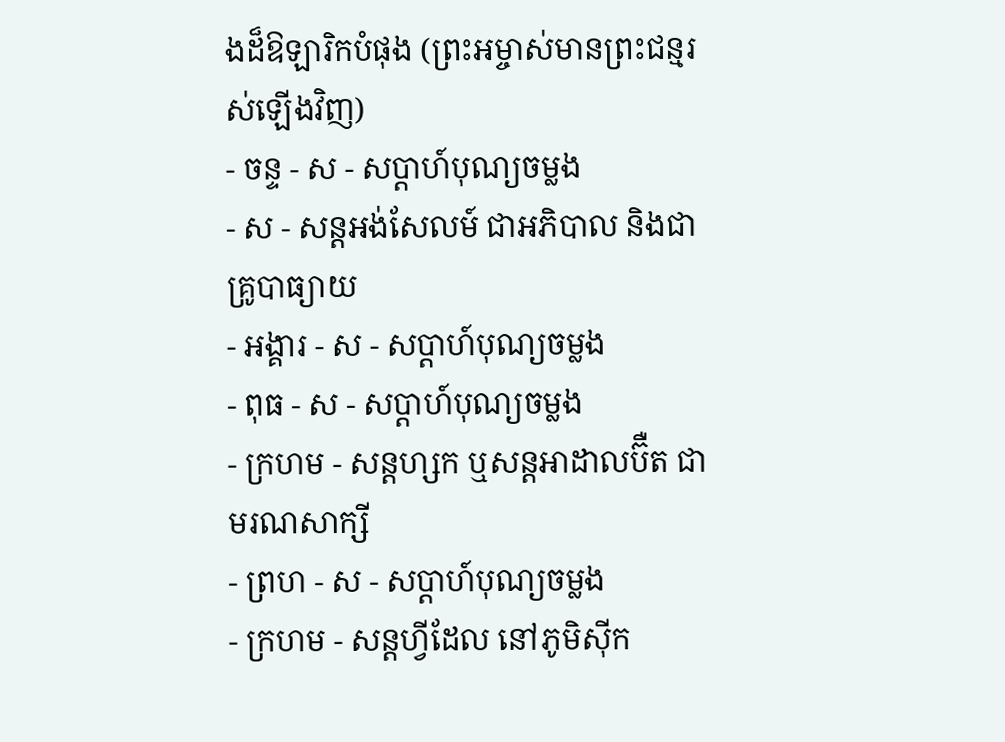ងដ៏ឱឡារិកបំផុង (ព្រះអម្ចាស់មានព្រះជន្មរស់ឡើងវិញ)
- ចន្ទ - ស - សប្ដាហ៍បុណ្យចម្លង
- ស - សន្ដអង់សែលម៍ ជាអភិបាល និងជាគ្រូបាធ្យាយ
- អង្គារ - ស - សប្ដាហ៍បុណ្យចម្លង
- ពុធ - ស - សប្ដាហ៍បុណ្យចម្លង
- ក្រហម - សន្ដហ្សក ឬសន្ដអាដាលប៊ឺត ជាមរណសាក្សី
- ព្រហ - ស - សប្ដាហ៍បុណ្យចម្លង
- ក្រហម - សន្ដហ្វីដែល នៅភូមិស៊ីក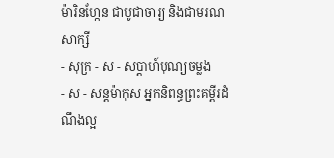ម៉ារិនហ្កែន ជាបូជាចារ្យ និងជាមរណសាក្សី
- សុក្រ - ស - សប្ដាហ៍បុណ្យចម្លង
- ស - សន្ដម៉ាកុស អ្នកនិពន្ធព្រះគម្ពីរដំណឹងល្អ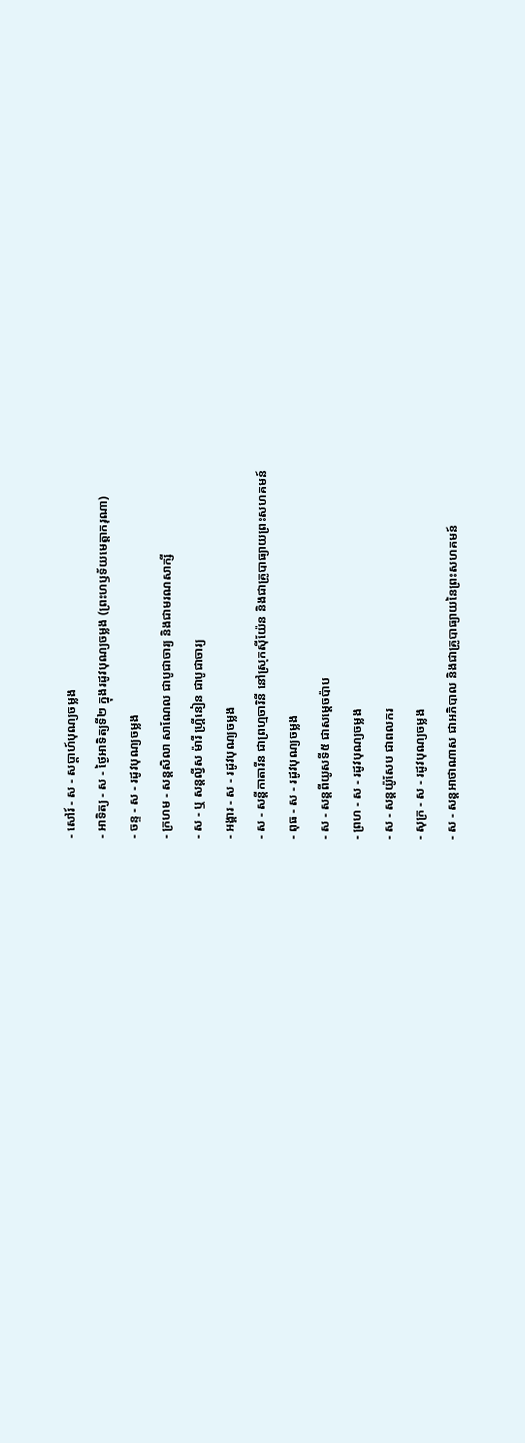- សៅរ៍ - ស - សប្ដាហ៍បុណ្យចម្លង
- អាទិត្យ - ស - ថ្ងៃអាទិត្យទី២ ក្នុងរដូវបុណ្យចម្លង (ព្រះហឫទ័យមេត្ដាករុណា)
- ចន្ទ - ស - រដូវបុណ្យចម្លង
- ក្រហម - សន្ដសិលា សាណែល ជាបូជាចារ្យ និងជាមរណសាក្សី
- ស - ឬ សន្ដល្វីស ម៉ារី ហ្គ្រីនៀន ជាបូជាចារ្យ
- អង្គារ - ស - រដូវបុណ្យចម្លង
- ស - សន្ដីកាតារីន ជាព្រហ្មចារិនី នៅស្រុកស៊ីយ៉ែន និងជាគ្រូបាធ្យាយព្រះសហគមន៍
- ពុធ - ស - រដូវបុណ្យចម្លង
- ស - សន្ដពីយូសទី៥ ជាសម្ដេចប៉ាប
- ព្រហ - ស - រដូវបុណ្យចម្លង
- ស - សន្ដយ៉ូសែប ជាពលករ
- សុក្រ - ស - រដូវបុណ្យចម្លង
- ស - សន្ដអាថាណាស ជាអភិបាល និងជាគ្រូបាធ្យាយនៃព្រះសហគមន៍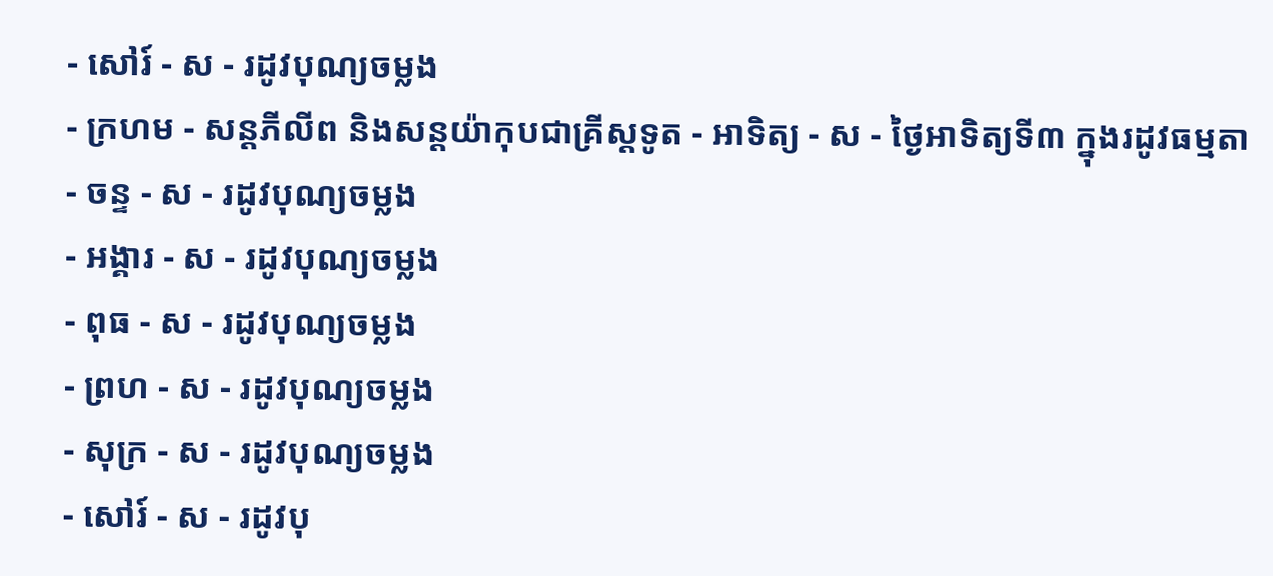- សៅរ៍ - ស - រដូវបុណ្យចម្លង
- ក្រហម - សន្ដភីលីព និងសន្ដយ៉ាកុបជាគ្រីស្ដទូត - អាទិត្យ - ស - ថ្ងៃអាទិត្យទី៣ ក្នុងរដូវធម្មតា
- ចន្ទ - ស - រដូវបុណ្យចម្លង
- អង្គារ - ស - រដូវបុណ្យចម្លង
- ពុធ - ស - រដូវបុណ្យចម្លង
- ព្រហ - ស - រដូវបុណ្យចម្លង
- សុក្រ - ស - រដូវបុណ្យចម្លង
- សៅរ៍ - ស - រដូវបុ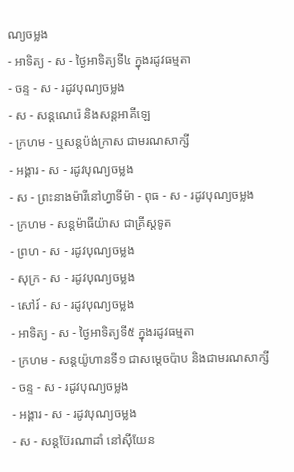ណ្យចម្លង
- អាទិត្យ - ស - ថ្ងៃអាទិត្យទី៤ ក្នុងរដូវធម្មតា
- ចន្ទ - ស - រដូវបុណ្យចម្លង
- ស - សន្ដណេរ៉េ និងសន្ដអាគីឡេ
- ក្រហម - ឬសន្ដប៉ង់ក្រាស ជាមរណសាក្សី
- អង្គារ - ស - រដូវបុណ្យចម្លង
- ស - ព្រះនាងម៉ារីនៅហ្វាទីម៉ា - ពុធ - ស - រដូវបុណ្យចម្លង
- ក្រហម - សន្ដម៉ាធីយ៉ាស ជាគ្រីស្ដទូត
- ព្រហ - ស - រដូវបុណ្យចម្លង
- សុក្រ - ស - រដូវបុណ្យចម្លង
- សៅរ៍ - ស - រដូវបុណ្យចម្លង
- អាទិត្យ - ស - ថ្ងៃអាទិត្យទី៥ ក្នុងរដូវធម្មតា
- ក្រហម - សន្ដយ៉ូហានទី១ ជាសម្ដេចប៉ាប និងជាមរណសាក្សី
- ចន្ទ - ស - រដូវបុណ្យចម្លង
- អង្គារ - ស - រដូវបុណ្យចម្លង
- ស - សន្ដប៊ែរណាដាំ នៅស៊ីយែន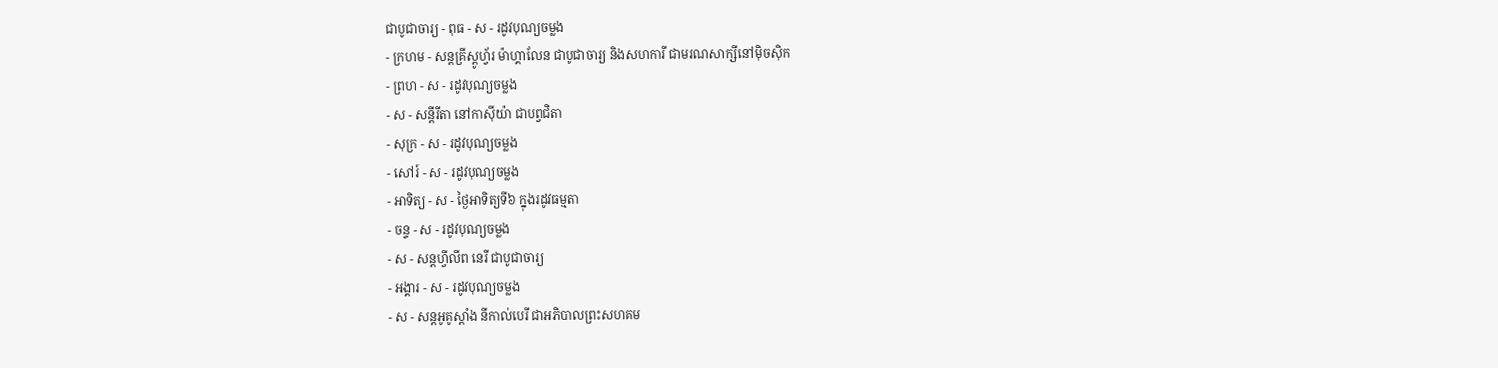ជាបូជាចារ្យ - ពុធ - ស - រដូវបុណ្យចម្លង
- ក្រហម - សន្ដគ្រីស្ដូហ្វ័រ ម៉ាហ្គាលែន ជាបូជាចារ្យ និងសហការី ជាមរណសាក្សីនៅម៉ិចស៊ិក
- ព្រហ - ស - រដូវបុណ្យចម្លង
- ស - សន្ដីរីតា នៅកាស៊ីយ៉ា ជាបព្វជិតា
- សុក្រ - ស - រដូវបុណ្យចម្លង
- សៅរ៍ - ស - រដូវបុណ្យចម្លង
- អាទិត្យ - ស - ថ្ងៃអាទិត្យទី៦ ក្នុងរដូវធម្មតា
- ចន្ទ - ស - រដូវបុណ្យចម្លង
- ស - សន្ដហ្វីលីព នេរី ជាបូជាចារ្យ
- អង្គារ - ស - រដូវបុណ្យចម្លង
- ស - សន្ដអូគូស្ដាំង នីកាល់បេរី ជាអភិបាលព្រះសហគម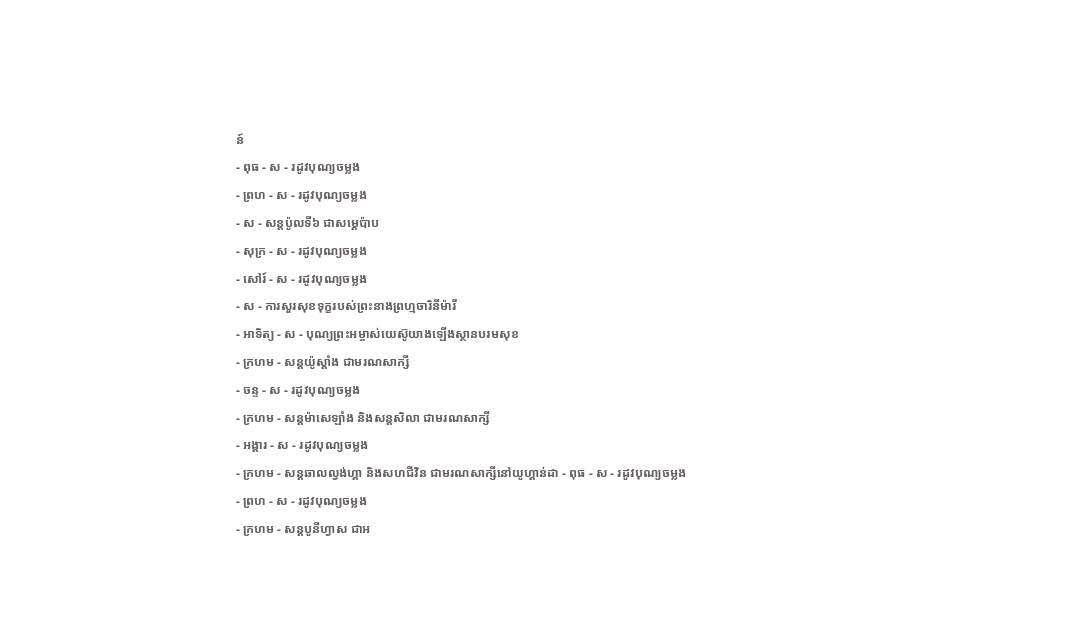ន៍
- ពុធ - ស - រដូវបុណ្យចម្លង
- ព្រហ - ស - រដូវបុណ្យចម្លង
- ស - សន្ដប៉ូលទី៦ ជាសម្ដេប៉ាប
- សុក្រ - ស - រដូវបុណ្យចម្លង
- សៅរ៍ - ស - រដូវបុណ្យចម្លង
- ស - ការសួរសុខទុក្ខរបស់ព្រះនាងព្រហ្មចារិនីម៉ារី
- អាទិត្យ - ស - បុណ្យព្រះអម្ចាស់យេស៊ូយាងឡើងស្ថានបរមសុខ
- ក្រហម - សន្ដយ៉ូស្ដាំង ជាមរណសាក្សី
- ចន្ទ - ស - រដូវបុណ្យចម្លង
- ក្រហម - សន្ដម៉ាសេឡាំង និងសន្ដសិលា ជាមរណសាក្សី
- អង្គារ - ស - រដូវបុណ្យចម្លង
- ក្រហម - សន្ដឆាលល្វង់ហ្គា និងសហជីវិន ជាមរណសាក្សីនៅយូហ្គាន់ដា - ពុធ - ស - រដូវបុណ្យចម្លង
- ព្រហ - ស - រដូវបុណ្យចម្លង
- ក្រហម - សន្ដបូនីហ្វាស ជាអ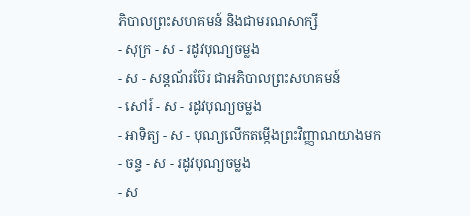ភិបាលព្រះសហគមន៍ និងជាមរណសាក្សី
- សុក្រ - ស - រដូវបុណ្យចម្លង
- ស - សន្ដណ័រប៊ែរ ជាអភិបាលព្រះសហគមន៍
- សៅរ៍ - ស - រដូវបុណ្យចម្លង
- អាទិត្យ - ស - បុណ្យលើកតម្កើងព្រះវិញ្ញាណយាងមក
- ចន្ទ - ស - រដូវបុណ្យចម្លង
- ស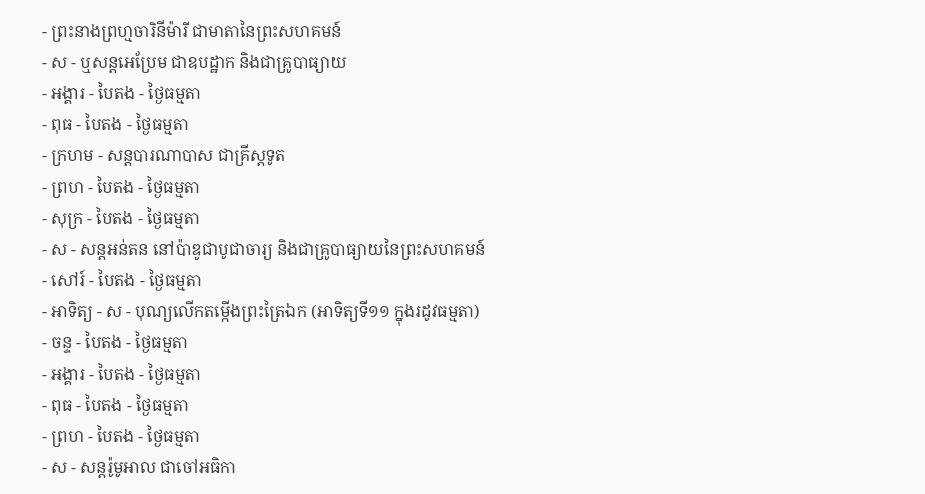- ព្រះនាងព្រហ្មចារិនីម៉ារី ជាមាតានៃព្រះសហគមន៍
- ស - ឬសន្ដអេប្រែម ជាឧបដ្ឋាក និងជាគ្រូបាធ្យាយ
- អង្គារ - បៃតង - ថ្ងៃធម្មតា
- ពុធ - បៃតង - ថ្ងៃធម្មតា
- ក្រហម - សន្ដបារណាបាស ជាគ្រីស្ដទូត
- ព្រហ - បៃតង - ថ្ងៃធម្មតា
- សុក្រ - បៃតង - ថ្ងៃធម្មតា
- ស - សន្ដអន់តន នៅប៉ាឌូជាបូជាចារ្យ និងជាគ្រូបាធ្យាយនៃព្រះសហគមន៍
- សៅរ៍ - បៃតង - ថ្ងៃធម្មតា
- អាទិត្យ - ស - បុណ្យលើកតម្កើងព្រះត្រៃឯក (អាទិត្យទី១១ ក្នុងរដូវធម្មតា)
- ចន្ទ - បៃតង - ថ្ងៃធម្មតា
- អង្គារ - បៃតង - ថ្ងៃធម្មតា
- ពុធ - បៃតង - ថ្ងៃធម្មតា
- ព្រហ - បៃតង - ថ្ងៃធម្មតា
- ស - សន្ដរ៉ូមូអាល ជាចៅអធិកា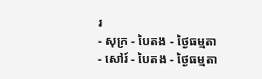រ
- សុក្រ - បៃតង - ថ្ងៃធម្មតា
- សៅរ៍ - បៃតង - ថ្ងៃធម្មតា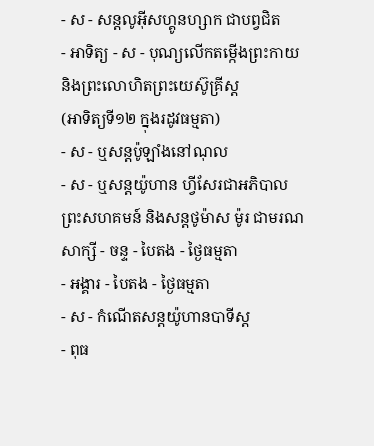- ស - សន្ដលូអ៊ីសហ្គូនហ្សាក ជាបព្វជិត
- អាទិត្យ - ស - បុណ្យលើកតម្កើងព្រះកាយ និងព្រះលោហិតព្រះយេស៊ូគ្រីស្ដ
(អាទិត្យទី១២ ក្នុងរដូវធម្មតា)
- ស - ឬសន្ដប៉ូឡាំងនៅណុល
- ស - ឬសន្ដយ៉ូហាន ហ្វីសែរជាអភិបាលព្រះសហគមន៍ និងសន្ដថូម៉ាស ម៉ូរ ជាមរណសាក្សី - ចន្ទ - បៃតង - ថ្ងៃធម្មតា
- អង្គារ - បៃតង - ថ្ងៃធម្មតា
- ស - កំណើតសន្ដយ៉ូហានបាទីស្ដ
- ពុធ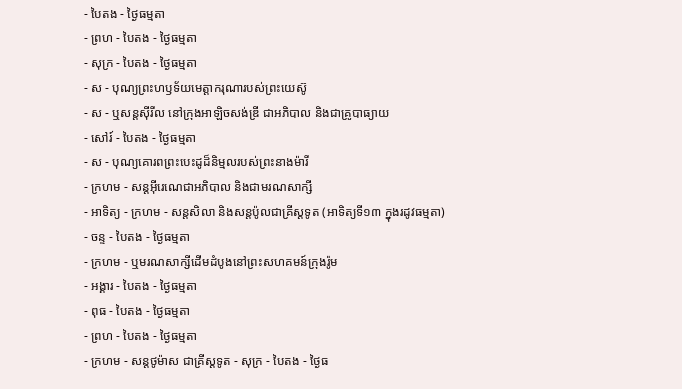- បៃតង - ថ្ងៃធម្មតា
- ព្រហ - បៃតង - ថ្ងៃធម្មតា
- សុក្រ - បៃតង - ថ្ងៃធម្មតា
- ស - បុណ្យព្រះហឫទ័យមេត្ដាករុណារបស់ព្រះយេស៊ូ
- ស - ឬសន្ដស៊ីរីល នៅក្រុងអាឡិចសង់ឌ្រី ជាអភិបាល និងជាគ្រូបាធ្យាយ
- សៅរ៍ - បៃតង - ថ្ងៃធម្មតា
- ស - បុណ្យគោរពព្រះបេះដូដ៏និម្មលរបស់ព្រះនាងម៉ារី
- ក្រហម - សន្ដអ៊ីរេណេជាអភិបាល និងជាមរណសាក្សី
- អាទិត្យ - ក្រហម - សន្ដសិលា និងសន្ដប៉ូលជាគ្រីស្ដទូត (អាទិត្យទី១៣ ក្នុងរដូវធម្មតា)
- ចន្ទ - បៃតង - ថ្ងៃធម្មតា
- ក្រហម - ឬមរណសាក្សីដើមដំបូងនៅព្រះសហគមន៍ក្រុងរ៉ូម
- អង្គារ - បៃតង - ថ្ងៃធម្មតា
- ពុធ - បៃតង - ថ្ងៃធម្មតា
- ព្រហ - បៃតង - ថ្ងៃធម្មតា
- ក្រហម - សន្ដថូម៉ាស ជាគ្រីស្ដទូត - សុក្រ - បៃតង - ថ្ងៃធ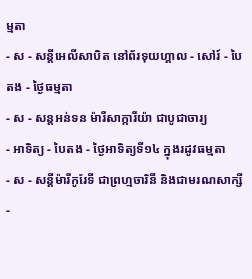ម្មតា
- ស - សន្ដីអេលីសាបិត នៅព័រទុយហ្គាល - សៅរ៍ - បៃតង - ថ្ងៃធម្មតា
- ស - សន្ដអន់ទន ម៉ារីសាក្ការីយ៉ា ជាបូជាចារ្យ
- អាទិត្យ - បៃតង - ថ្ងៃអាទិត្យទី១៤ ក្នុងរដូវធម្មតា
- ស - សន្ដីម៉ារីកូរែទី ជាព្រហ្មចារិនី និងជាមរណសាក្សី -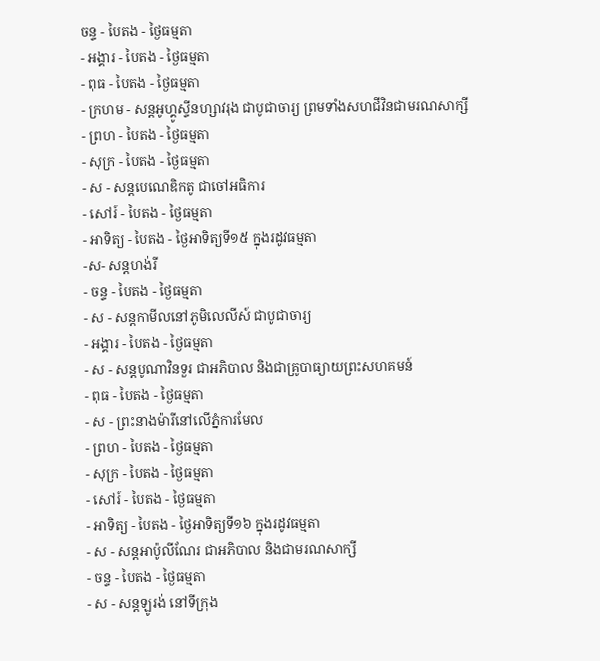ចន្ទ - បៃតង - ថ្ងៃធម្មតា
- អង្គារ - បៃតង - ថ្ងៃធម្មតា
- ពុធ - បៃតង - ថ្ងៃធម្មតា
- ក្រហម - សន្ដអូហ្គូស្ទីនហ្សាវរុង ជាបូជាចារ្យ ព្រមទាំងសហជីវិនជាមរណសាក្សី
- ព្រហ - បៃតង - ថ្ងៃធម្មតា
- សុក្រ - បៃតង - ថ្ងៃធម្មតា
- ស - សន្ដបេណេឌិកតូ ជាចៅអធិការ
- សៅរ៍ - បៃតង - ថ្ងៃធម្មតា
- អាទិត្យ - បៃតង - ថ្ងៃអាទិត្យទី១៥ ក្នុងរដូវធម្មតា
-ស- សន្ដហង់រី
- ចន្ទ - បៃតង - ថ្ងៃធម្មតា
- ស - សន្ដកាមីលនៅភូមិលេលីស៍ ជាបូជាចារ្យ
- អង្គារ - បៃតង - ថ្ងៃធម្មតា
- ស - សន្ដបូណាវិនទួរ ជាអភិបាល និងជាគ្រូបាធ្យាយព្រះសហគមន៍
- ពុធ - បៃតង - ថ្ងៃធម្មតា
- ស - ព្រះនាងម៉ារីនៅលើភ្នំការមែល
- ព្រហ - បៃតង - ថ្ងៃធម្មតា
- សុក្រ - បៃតង - ថ្ងៃធម្មតា
- សៅរ៍ - បៃតង - ថ្ងៃធម្មតា
- អាទិត្យ - បៃតង - ថ្ងៃអាទិត្យទី១៦ ក្នុងរដូវធម្មតា
- ស - សន្ដអាប៉ូលីណែរ ជាអភិបាល និងជាមរណសាក្សី
- ចន្ទ - បៃតង - ថ្ងៃធម្មតា
- ស - សន្ដឡូរង់ នៅទីក្រុង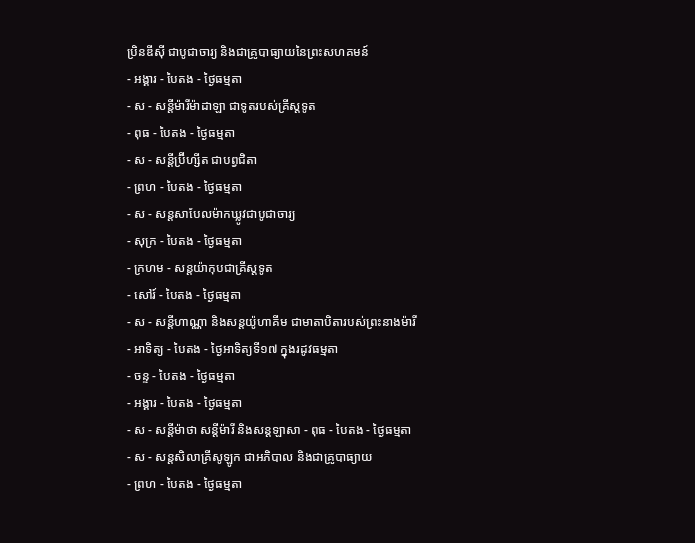ប្រិនឌីស៊ី ជាបូជាចារ្យ និងជាគ្រូបាធ្យាយនៃព្រះសហគមន៍
- អង្គារ - បៃតង - ថ្ងៃធម្មតា
- ស - សន្ដីម៉ារីម៉ាដាឡា ជាទូតរបស់គ្រីស្ដទូត
- ពុធ - បៃតង - ថ្ងៃធម្មតា
- ស - សន្ដីប្រ៊ីហ្សីត ជាបព្វជិតា
- ព្រហ - បៃតង - ថ្ងៃធម្មតា
- ស - សន្ដសាបែលម៉ាកឃ្លូវជាបូជាចារ្យ
- សុក្រ - បៃតង - ថ្ងៃធម្មតា
- ក្រហម - សន្ដយ៉ាកុបជាគ្រីស្ដទូត
- សៅរ៍ - បៃតង - ថ្ងៃធម្មតា
- ស - សន្ដីហាណ្ណា និងសន្ដយ៉ូហាគីម ជាមាតាបិតារបស់ព្រះនាងម៉ារី
- អាទិត្យ - បៃតង - ថ្ងៃអាទិត្យទី១៧ ក្នុងរដូវធម្មតា
- ចន្ទ - បៃតង - ថ្ងៃធម្មតា
- អង្គារ - បៃតង - ថ្ងៃធម្មតា
- ស - សន្ដីម៉ាថា សន្ដីម៉ារី និងសន្ដឡាសា - ពុធ - បៃតង - ថ្ងៃធម្មតា
- ស - សន្ដសិលាគ្រីសូឡូក ជាអភិបាល និងជាគ្រូបាធ្យាយ
- ព្រហ - បៃតង - ថ្ងៃធម្មតា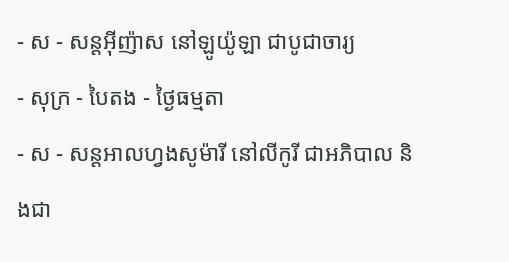- ស - សន្ដអ៊ីញ៉ាស នៅឡូយ៉ូឡា ជាបូជាចារ្យ
- សុក្រ - បៃតង - ថ្ងៃធម្មតា
- ស - សន្ដអាលហ្វងសូម៉ារី នៅលីកូរី ជាអភិបាល និងជា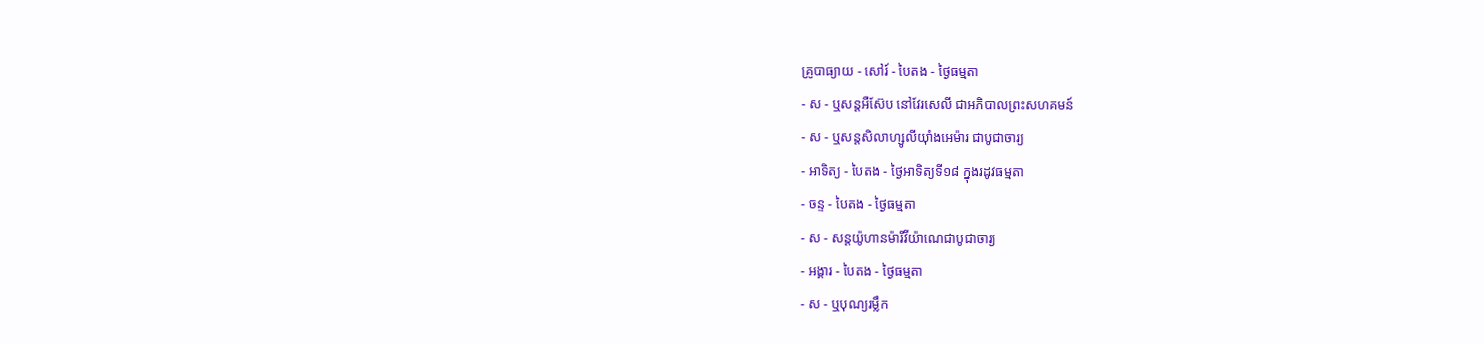គ្រូបាធ្យាយ - សៅរ៍ - បៃតង - ថ្ងៃធម្មតា
- ស - ឬសន្ដអឺស៊ែប នៅវែរសេលី ជាអភិបាលព្រះសហគមន៍
- ស - ឬសន្ដសិលាហ្សូលីយ៉ាំងអេម៉ារ ជាបូជាចារ្យ
- អាទិត្យ - បៃតង - ថ្ងៃអាទិត្យទី១៨ ក្នុងរដូវធម្មតា
- ចន្ទ - បៃតង - ថ្ងៃធម្មតា
- ស - សន្ដយ៉ូហានម៉ារីវីយ៉ាណេជាបូជាចារ្យ
- អង្គារ - បៃតង - ថ្ងៃធម្មតា
- ស - ឬបុណ្យរម្លឹក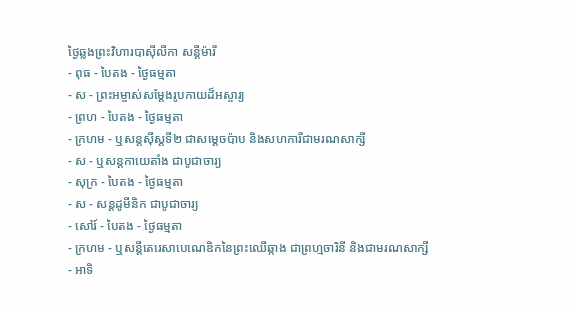ថ្ងៃឆ្លងព្រះវិហារបាស៊ីលីកា សន្ដីម៉ារី
- ពុធ - បៃតង - ថ្ងៃធម្មតា
- ស - ព្រះអម្ចាស់សម្ដែងរូបកាយដ៏អស្ចារ្យ
- ព្រហ - បៃតង - ថ្ងៃធម្មតា
- ក្រហម - ឬសន្ដស៊ីស្ដទី២ ជាសម្ដេចប៉ាប និងសហការីជាមរណសាក្សី
- ស - ឬសន្ដកាយេតាំង ជាបូជាចារ្យ
- សុក្រ - បៃតង - ថ្ងៃធម្មតា
- ស - សន្ដដូមីនិក ជាបូជាចារ្យ
- សៅរ៍ - បៃតង - ថ្ងៃធម្មតា
- ក្រហម - ឬសន្ដីតេរេសាបេណេឌិកនៃព្រះឈើឆ្កាង ជាព្រហ្មចារិនី និងជាមរណសាក្សី
- អាទិ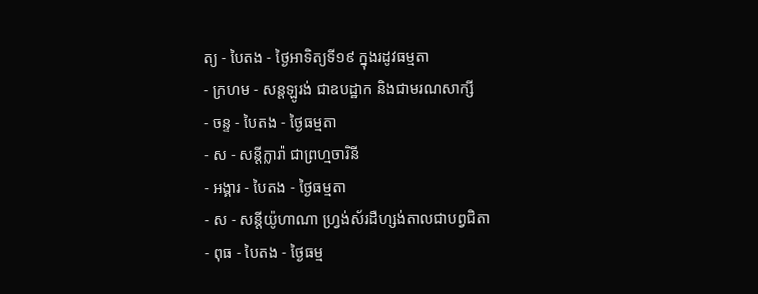ត្យ - បៃតង - ថ្ងៃអាទិត្យទី១៩ ក្នុងរដូវធម្មតា
- ក្រហម - សន្ដឡូរង់ ជាឧបដ្ឋាក និងជាមរណសាក្សី
- ចន្ទ - បៃតង - ថ្ងៃធម្មតា
- ស - សន្ដីក្លារ៉ា ជាព្រហ្មចារិនី
- អង្គារ - បៃតង - ថ្ងៃធម្មតា
- ស - សន្ដីយ៉ូហាណា ហ្វ្រង់ស័រដឺហ្សង់តាលជាបព្វជិតា
- ពុធ - បៃតង - ថ្ងៃធម្ម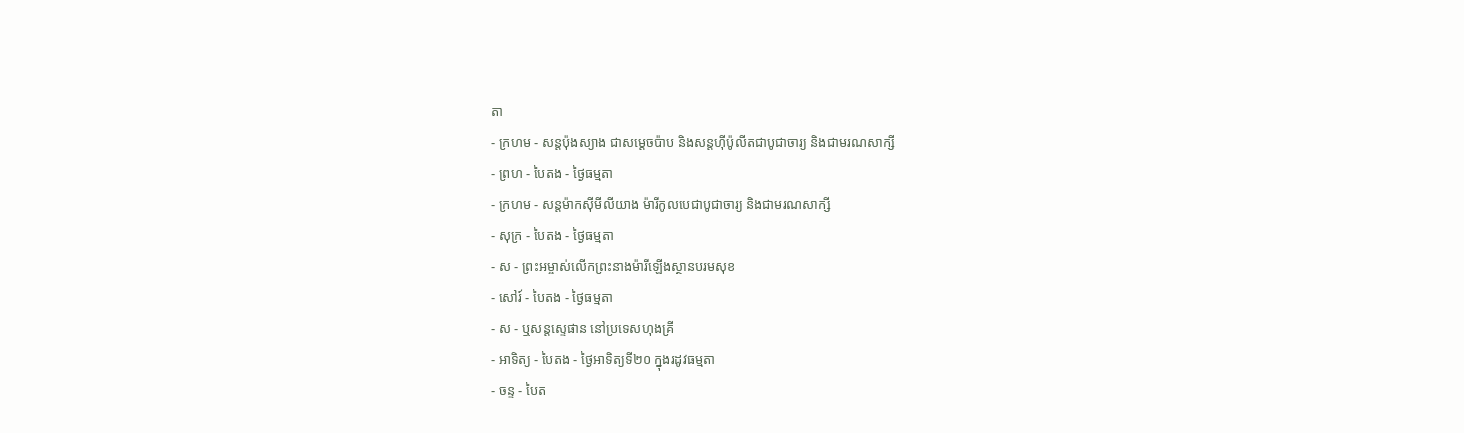តា
- ក្រហម - សន្ដប៉ុងស្យាង ជាសម្ដេចប៉ាប និងសន្ដហ៊ីប៉ូលីតជាបូជាចារ្យ និងជាមរណសាក្សី
- ព្រហ - បៃតង - ថ្ងៃធម្មតា
- ក្រហម - សន្ដម៉ាកស៊ីមីលីយាង ម៉ារីកូលបេជាបូជាចារ្យ និងជាមរណសាក្សី
- សុក្រ - បៃតង - ថ្ងៃធម្មតា
- ស - ព្រះអម្ចាស់លើកព្រះនាងម៉ារីឡើងស្ថានបរមសុខ
- សៅរ៍ - បៃតង - ថ្ងៃធម្មតា
- ស - ឬសន្ដស្ទេផាន នៅប្រទេសហុងគ្រី
- អាទិត្យ - បៃតង - ថ្ងៃអាទិត្យទី២០ ក្នុងរដូវធម្មតា
- ចន្ទ - បៃត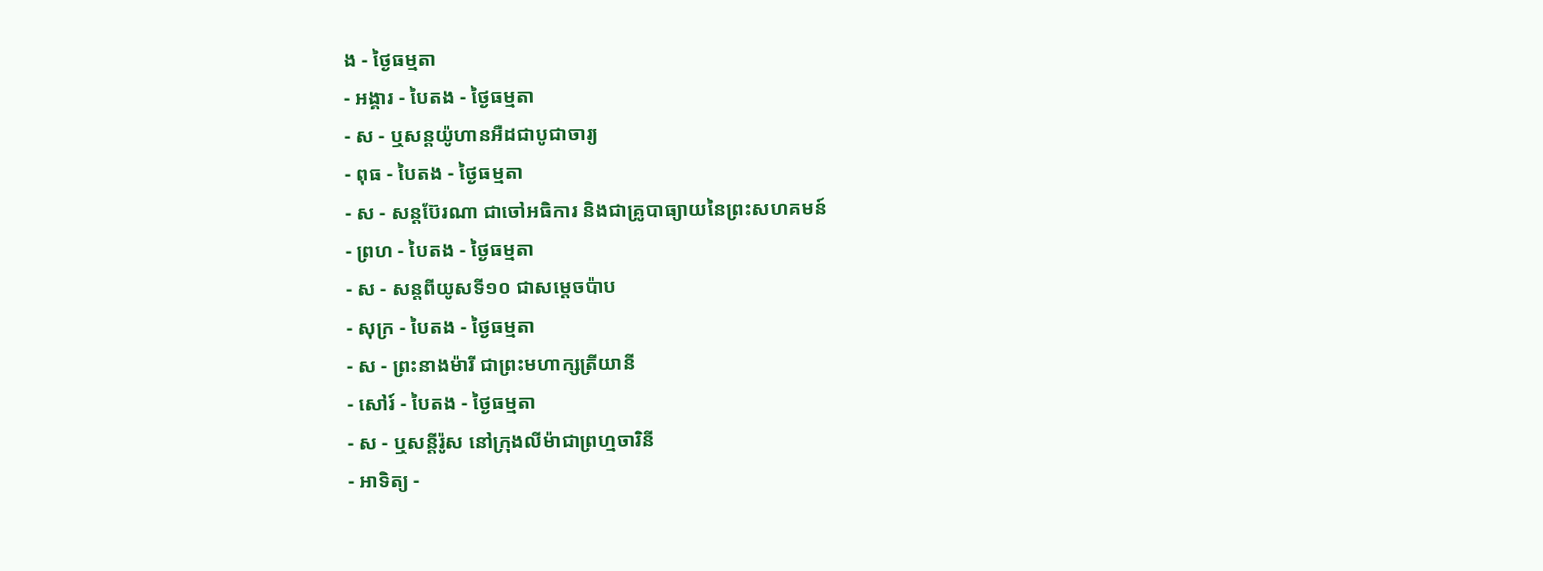ង - ថ្ងៃធម្មតា
- អង្គារ - បៃតង - ថ្ងៃធម្មតា
- ស - ឬសន្ដយ៉ូហានអឺដជាបូជាចារ្យ
- ពុធ - បៃតង - ថ្ងៃធម្មតា
- ស - សន្ដប៊ែរណា ជាចៅអធិការ និងជាគ្រូបាធ្យាយនៃព្រះសហគមន៍
- ព្រហ - បៃតង - ថ្ងៃធម្មតា
- ស - សន្ដពីយូសទី១០ ជាសម្ដេចប៉ាប
- សុក្រ - បៃតង - ថ្ងៃធម្មតា
- ស - ព្រះនាងម៉ារី ជាព្រះមហាក្សត្រីយានី
- សៅរ៍ - បៃតង - ថ្ងៃធម្មតា
- ស - ឬសន្ដីរ៉ូស នៅក្រុងលីម៉ាជាព្រហ្មចារិនី
- អាទិត្យ -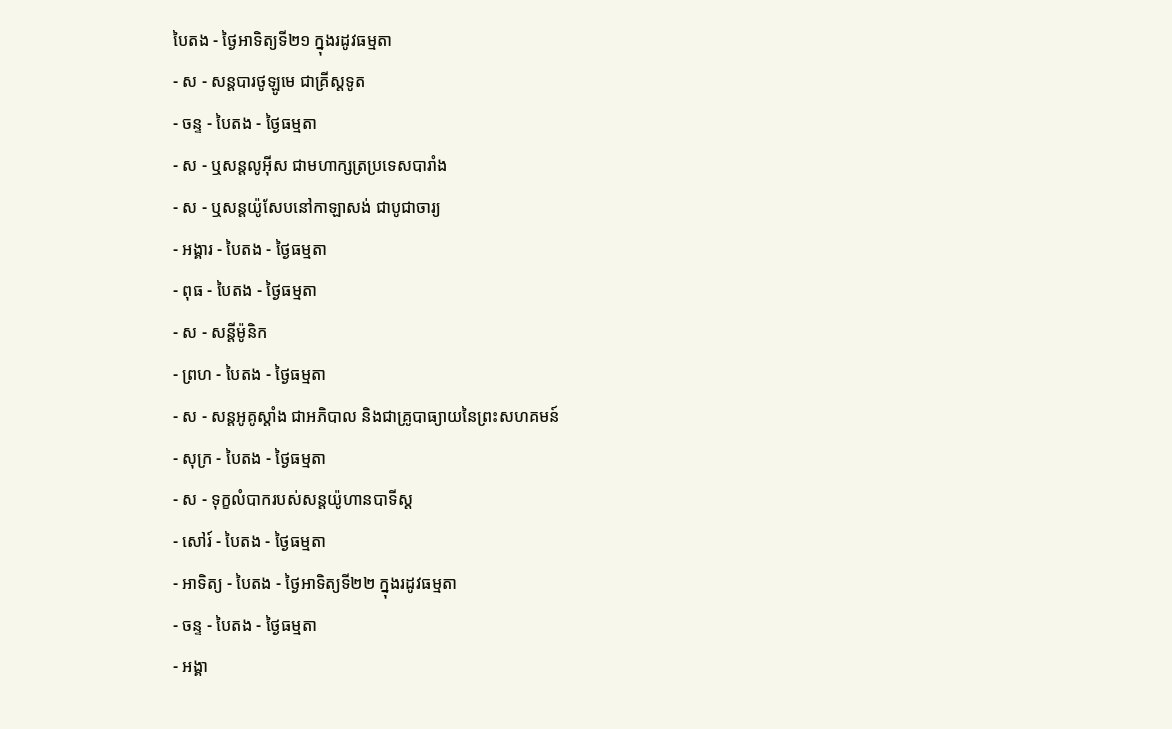បៃតង - ថ្ងៃអាទិត្យទី២១ ក្នុងរដូវធម្មតា
- ស - សន្ដបារថូឡូមេ ជាគ្រីស្ដទូត
- ចន្ទ - បៃតង - ថ្ងៃធម្មតា
- ស - ឬសន្ដលូអ៊ីស ជាមហាក្សត្រប្រទេសបារាំង
- ស - ឬសន្ដយ៉ូសែបនៅកាឡាសង់ ជាបូជាចារ្យ
- អង្គារ - បៃតង - ថ្ងៃធម្មតា
- ពុធ - បៃតង - ថ្ងៃធម្មតា
- ស - សន្ដីម៉ូនិក
- ព្រហ - បៃតង - ថ្ងៃធម្មតា
- ស - សន្ដអូគូស្ដាំង ជាអភិបាល និងជាគ្រូបាធ្យាយនៃព្រះសហគមន៍
- សុក្រ - បៃតង - ថ្ងៃធម្មតា
- ស - ទុក្ខលំបាករបស់សន្ដយ៉ូហានបាទីស្ដ
- សៅរ៍ - បៃតង - ថ្ងៃធម្មតា
- អាទិត្យ - បៃតង - ថ្ងៃអាទិត្យទី២២ ក្នុងរដូវធម្មតា
- ចន្ទ - បៃតង - ថ្ងៃធម្មតា
- អង្គា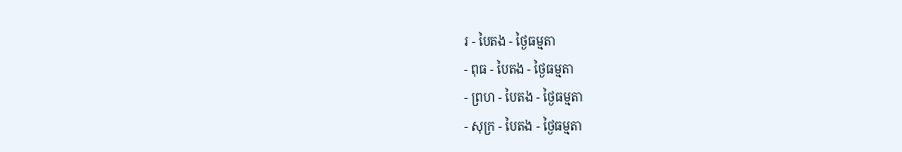រ - បៃតង - ថ្ងៃធម្មតា
- ពុធ - បៃតង - ថ្ងៃធម្មតា
- ព្រហ - បៃតង - ថ្ងៃធម្មតា
- សុក្រ - បៃតង - ថ្ងៃធម្មតា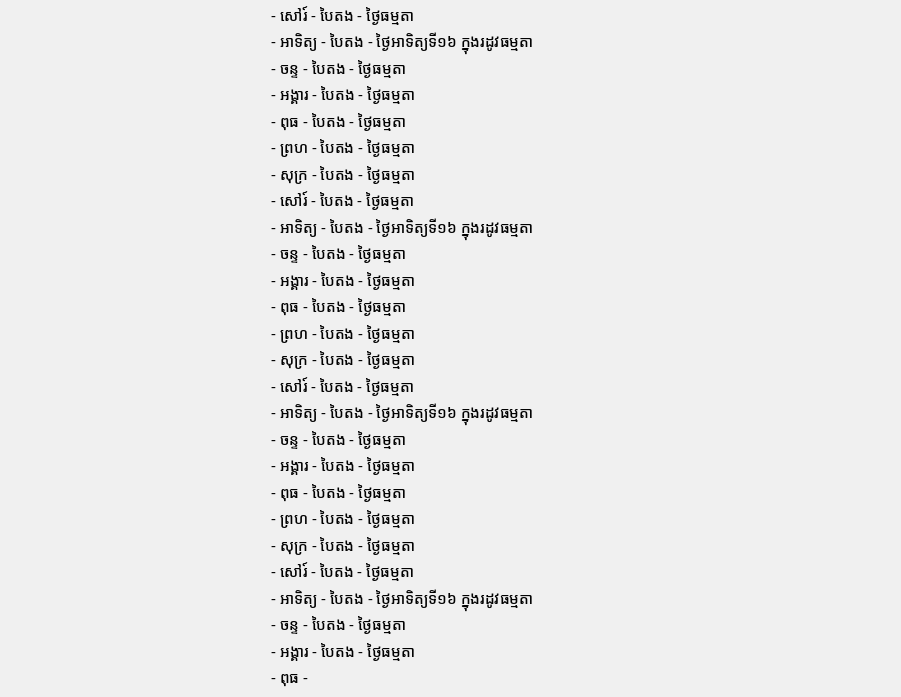- សៅរ៍ - បៃតង - ថ្ងៃធម្មតា
- អាទិត្យ - បៃតង - ថ្ងៃអាទិត្យទី១៦ ក្នុងរដូវធម្មតា
- ចន្ទ - បៃតង - ថ្ងៃធម្មតា
- អង្គារ - បៃតង - ថ្ងៃធម្មតា
- ពុធ - បៃតង - ថ្ងៃធម្មតា
- ព្រហ - បៃតង - ថ្ងៃធម្មតា
- សុក្រ - បៃតង - ថ្ងៃធម្មតា
- សៅរ៍ - បៃតង - ថ្ងៃធម្មតា
- អាទិត្យ - បៃតង - ថ្ងៃអាទិត្យទី១៦ ក្នុងរដូវធម្មតា
- ចន្ទ - បៃតង - ថ្ងៃធម្មតា
- អង្គារ - បៃតង - ថ្ងៃធម្មតា
- ពុធ - បៃតង - ថ្ងៃធម្មតា
- ព្រហ - បៃតង - ថ្ងៃធម្មតា
- សុក្រ - បៃតង - ថ្ងៃធម្មតា
- សៅរ៍ - បៃតង - ថ្ងៃធម្មតា
- អាទិត្យ - បៃតង - ថ្ងៃអាទិត្យទី១៦ ក្នុងរដូវធម្មតា
- ចន្ទ - បៃតង - ថ្ងៃធម្មតា
- អង្គារ - បៃតង - ថ្ងៃធម្មតា
- ពុធ - បៃតង - ថ្ងៃធម្មតា
- ព្រហ - បៃតង - ថ្ងៃធម្មតា
- សុក្រ - បៃតង - ថ្ងៃធម្មតា
- សៅរ៍ - បៃតង - ថ្ងៃធម្មតា
- អាទិត្យ - បៃតង - ថ្ងៃអាទិត្យទី១៦ ក្នុងរដូវធម្មតា
- ចន្ទ - បៃតង - ថ្ងៃធម្មតា
- អង្គារ - បៃតង - ថ្ងៃធម្មតា
- ពុធ -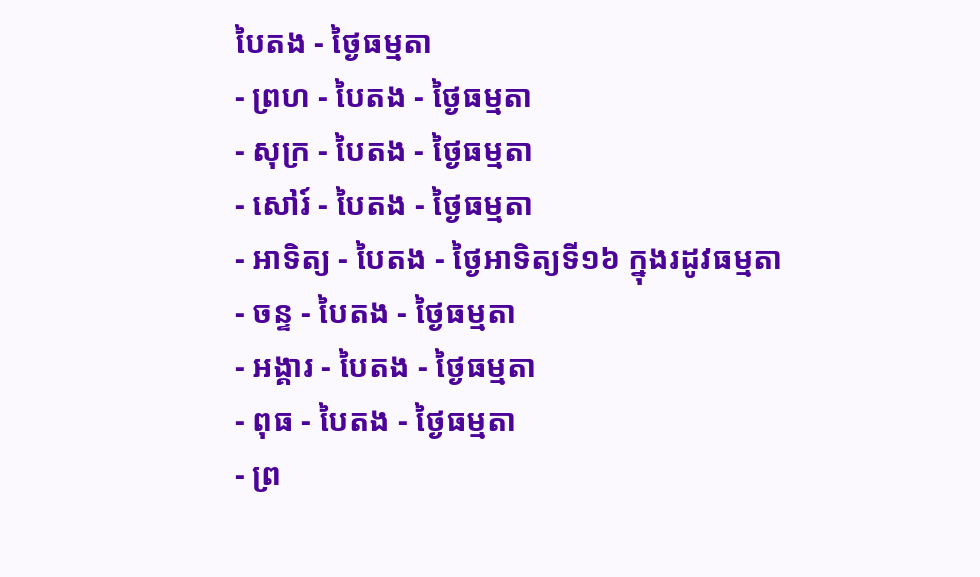បៃតង - ថ្ងៃធម្មតា
- ព្រហ - បៃតង - ថ្ងៃធម្មតា
- សុក្រ - បៃតង - ថ្ងៃធម្មតា
- សៅរ៍ - បៃតង - ថ្ងៃធម្មតា
- អាទិត្យ - បៃតង - ថ្ងៃអាទិត្យទី១៦ ក្នុងរដូវធម្មតា
- ចន្ទ - បៃតង - ថ្ងៃធម្មតា
- អង្គារ - បៃតង - ថ្ងៃធម្មតា
- ពុធ - បៃតង - ថ្ងៃធម្មតា
- ព្រ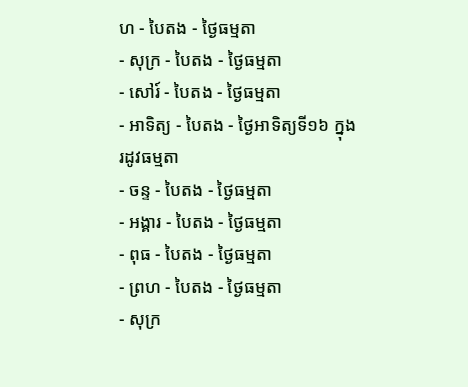ហ - បៃតង - ថ្ងៃធម្មតា
- សុក្រ - បៃតង - ថ្ងៃធម្មតា
- សៅរ៍ - បៃតង - ថ្ងៃធម្មតា
- អាទិត្យ - បៃតង - ថ្ងៃអាទិត្យទី១៦ ក្នុងរដូវធម្មតា
- ចន្ទ - បៃតង - ថ្ងៃធម្មតា
- អង្គារ - បៃតង - ថ្ងៃធម្មតា
- ពុធ - បៃតង - ថ្ងៃធម្មតា
- ព្រហ - បៃតង - ថ្ងៃធម្មតា
- សុក្រ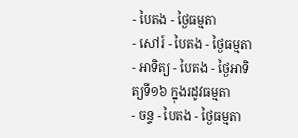- បៃតង - ថ្ងៃធម្មតា
- សៅរ៍ - បៃតង - ថ្ងៃធម្មតា
- អាទិត្យ - បៃតង - ថ្ងៃអាទិត្យទី១៦ ក្នុងរដូវធម្មតា
- ចន្ទ - បៃតង - ថ្ងៃធម្មតា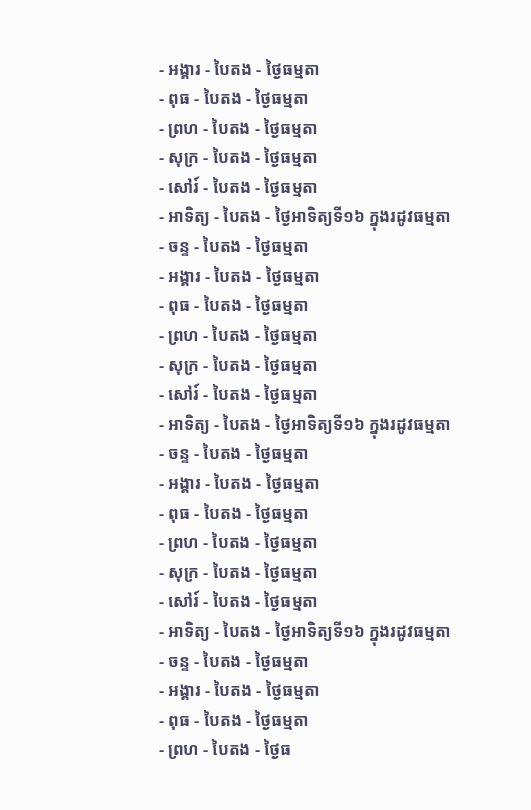- អង្គារ - បៃតង - ថ្ងៃធម្មតា
- ពុធ - បៃតង - ថ្ងៃធម្មតា
- ព្រហ - បៃតង - ថ្ងៃធម្មតា
- សុក្រ - បៃតង - ថ្ងៃធម្មតា
- សៅរ៍ - បៃតង - ថ្ងៃធម្មតា
- អាទិត្យ - បៃតង - ថ្ងៃអាទិត្យទី១៦ ក្នុងរដូវធម្មតា
- ចន្ទ - បៃតង - ថ្ងៃធម្មតា
- អង្គារ - បៃតង - ថ្ងៃធម្មតា
- ពុធ - បៃតង - ថ្ងៃធម្មតា
- ព្រហ - បៃតង - ថ្ងៃធម្មតា
- សុក្រ - បៃតង - ថ្ងៃធម្មតា
- សៅរ៍ - បៃតង - ថ្ងៃធម្មតា
- អាទិត្យ - បៃតង - ថ្ងៃអាទិត្យទី១៦ ក្នុងរដូវធម្មតា
- ចន្ទ - បៃតង - ថ្ងៃធម្មតា
- អង្គារ - បៃតង - ថ្ងៃធម្មតា
- ពុធ - បៃតង - ថ្ងៃធម្មតា
- ព្រហ - បៃតង - ថ្ងៃធម្មតា
- សុក្រ - បៃតង - ថ្ងៃធម្មតា
- សៅរ៍ - បៃតង - ថ្ងៃធម្មតា
- អាទិត្យ - បៃតង - ថ្ងៃអាទិត្យទី១៦ ក្នុងរដូវធម្មតា
- ចន្ទ - បៃតង - ថ្ងៃធម្មតា
- អង្គារ - បៃតង - ថ្ងៃធម្មតា
- ពុធ - បៃតង - ថ្ងៃធម្មតា
- ព្រហ - បៃតង - ថ្ងៃធ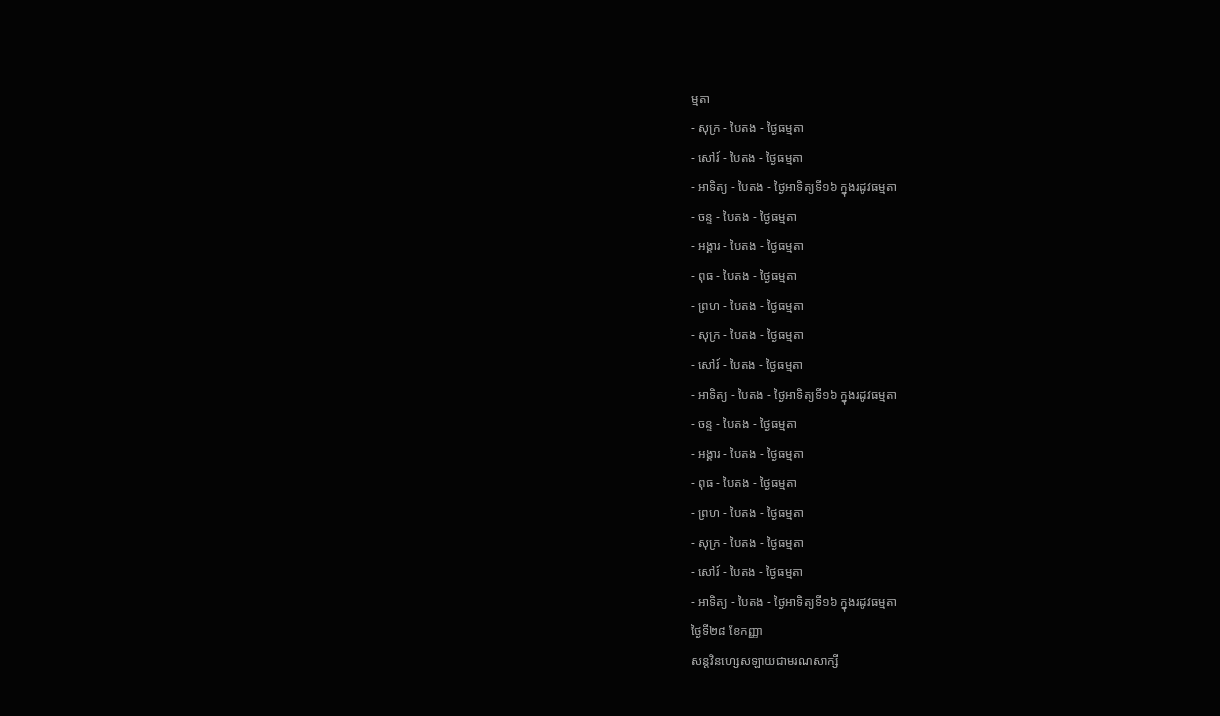ម្មតា
- សុក្រ - បៃតង - ថ្ងៃធម្មតា
- សៅរ៍ - បៃតង - ថ្ងៃធម្មតា
- អាទិត្យ - បៃតង - ថ្ងៃអាទិត្យទី១៦ ក្នុងរដូវធម្មតា
- ចន្ទ - បៃតង - ថ្ងៃធម្មតា
- អង្គារ - បៃតង - ថ្ងៃធម្មតា
- ពុធ - បៃតង - ថ្ងៃធម្មតា
- ព្រហ - បៃតង - ថ្ងៃធម្មតា
- សុក្រ - បៃតង - ថ្ងៃធម្មតា
- សៅរ៍ - បៃតង - ថ្ងៃធម្មតា
- អាទិត្យ - បៃតង - ថ្ងៃអាទិត្យទី១៦ ក្នុងរដូវធម្មតា
- ចន្ទ - បៃតង - ថ្ងៃធម្មតា
- អង្គារ - បៃតង - ថ្ងៃធម្មតា
- ពុធ - បៃតង - ថ្ងៃធម្មតា
- ព្រហ - បៃតង - ថ្ងៃធម្មតា
- សុក្រ - បៃតង - ថ្ងៃធម្មតា
- សៅរ៍ - បៃតង - ថ្ងៃធម្មតា
- អាទិត្យ - បៃតង - ថ្ងៃអាទិត្យទី១៦ ក្នុងរដូវធម្មតា
ថ្ងៃទី២៨ ខែកញ្ញា
សន្តវិនហ្សេសឡាយជាមរណសាក្សី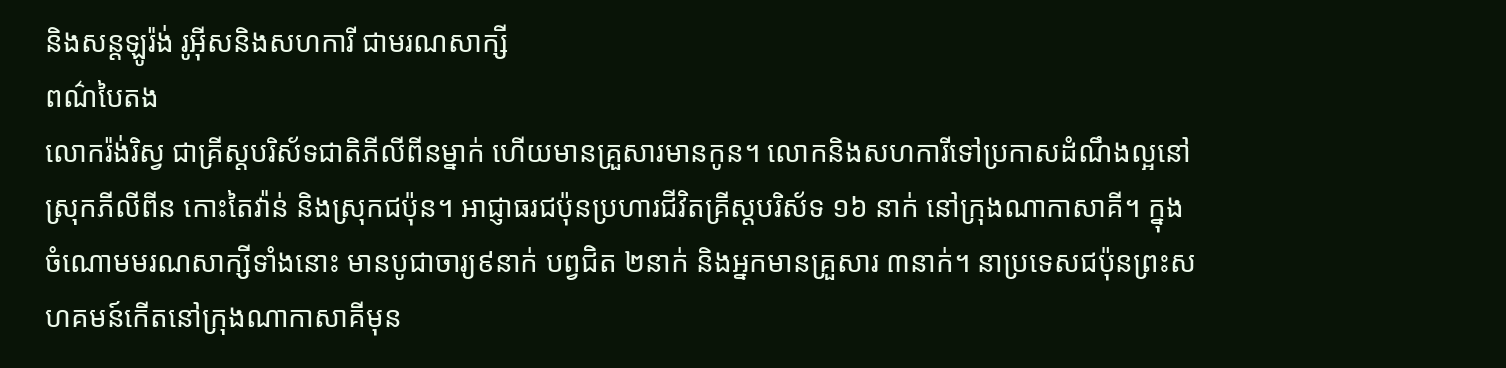និងសន្តឡូរ៉ង់ រូអ៊ីសនិងសហការី ជាមរណសាក្សី
ពណ៌បៃតង
លោករ៉ង់រិស្វ ជាគ្រីស្តបរិស័ទជាតិភីលីពីនម្នាក់ ហើយមានគ្រួសារមានកូន។ លោកនិងសហការីទៅប្រកាសដំណឹងល្អនៅស្រុកភីលីពីន កោះតៃវ៉ាន់ និងស្រុកជប៉ុន។ អាជ្ញាធរជប៉ុនប្រហារជីវិតគ្រីស្តបរិស័ទ ១៦ នាក់ នៅក្រុងណាកាសាគី។ ក្នុងចំណោមមរណសាក្សីទាំងនោះ មានបូជាចារ្យ៩នាក់ បព្វជិត ២នាក់ និងអ្នកមានគ្រួសារ ៣នាក់។ នាប្រទេសជប៉ុនព្រះសហគមន៍កើតនៅក្រុងណាកាសាគីមុន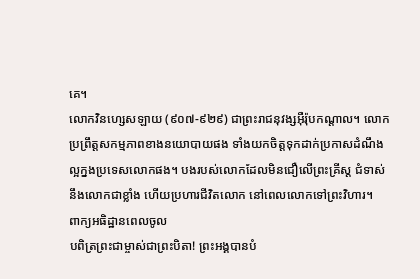គេ។
លោកវិនហ្សេសឡាយ (៩០៧-៩២៩) ជាព្រះរាជនុវង្សអ៊ឺរ៉ុបកណ្តាល។ លោកប្រព្រឹត្តសកម្មភាពខាងនយោបាយផង ទាំងយកចិត្តទុកដាក់ប្រកាសដំណឹងល្អក្នងប្រទេសលោកផង។ បងរបស់លោកដែលមិនជឿលើព្រះគ្រីស្ត ជំទាស់នឹងលោកជាខ្លាំង ហើយប្រហារជីវិតលោក នៅពេលលោកទៅព្រះវិហារ។
ពាក្យអធិដ្ឋានពេលចូល
បពិត្រព្រះជាម្ចាស់ជាព្រះបិតា! ព្រះអង្គបានបំ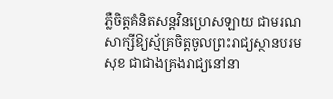ភ្លឺចិត្តគំនិតសន្តវិនហ្រេសឡាយ ជាមរណសាក្សីឱ្យស្ម័គ្រចិត្តចូលព្រះរាជ្យស្ថានបរមសុខ ជាជាងគ្រងរាជ្យនៅនា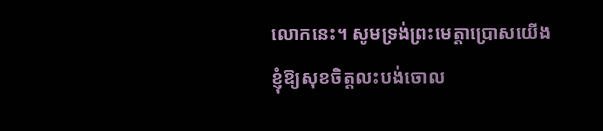លោកនេះ។ សូមទ្រង់ព្រះមេត្តាប្រោសយើងខ្ញុំឱ្យសុខចិត្តលះបង់ចោល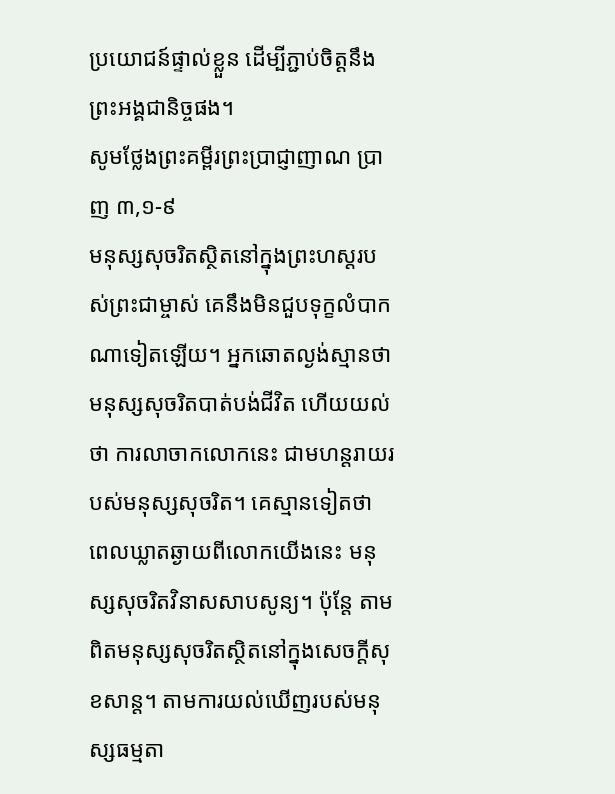ប្រយោជន៍ផ្ទាល់ខ្លួន ដើម្បីភ្ជាប់ចិត្តនឹងព្រះអង្គជានិច្ចផង។
សូមថ្លែងព្រះគម្ពីរព្រះប្រាជ្ញាញាណ ប្រាញ ៣,១-៩
មនុស្សសុចរិតស្ថិតនៅក្នុងព្រះហស្តរបស់ព្រះជាម្ចាស់ គេនឹងមិនជួបទុក្ខលំបាកណាទៀតឡើយ។ អ្នកឆោតល្ងង់ស្មានថា មនុស្សសុចរិតបាត់បង់ជីវិត ហើយយល់ថា ការលាចាកលោកនេះ ជាមហន្តរាយរបស់មនុស្សសុចរិត។ គេស្មានទៀតថា ពេលឃ្លាតឆ្ងាយពីលោកយើងនេះ មនុស្សសុចរិតវិនាសសាបសូន្យ។ ប៉ុន្តែ តាមពិតមនុស្សសុចរិតស្ថិតនៅក្នុងសេចក្តីសុខសាន្ត។ តាមការយល់ឃើញរបស់មនុស្សធម្មតា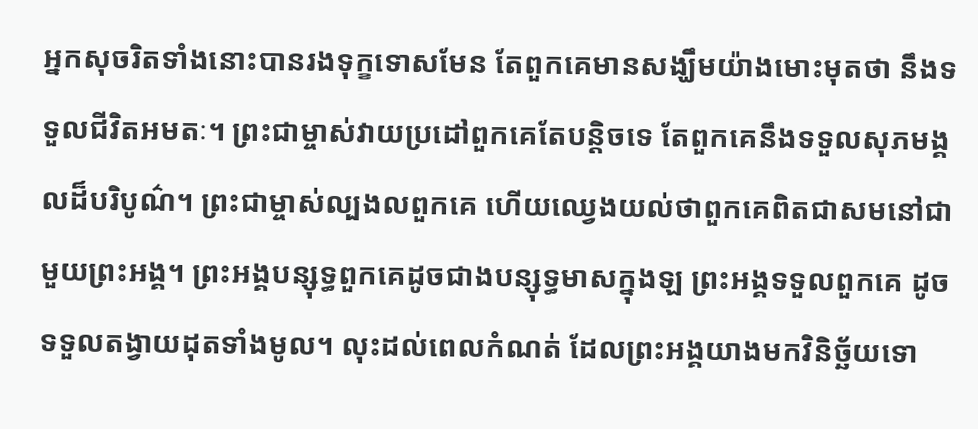អ្នកសុចរិតទាំងនោះបានរងទុក្ខទោសមែន តែពួកគេមានសង្ឃឹមយ៉ាងមោះមុតថា នឹងទទួលជីវិតអមតៈ។ ព្រះជាម្ចាស់វាយប្រដៅពួកគេតែបន្តិចទេ តែពួកគេនឹងទទួលសុភមង្គលដ៏បរិបូណ៌។ ព្រះជាម្ចាស់ល្បងលពួកគេ ហើយឈ្វេងយល់ថាពួកគេពិតជាសមនៅជាមួយព្រះអង្គ។ ព្រះអង្គបន្សុទ្ធពួកគេដូចជាងបន្សុទ្ធមាសក្នុងឡ ព្រះអង្គទទួលពួកគេ ដូចទទួលតង្វាយដុតទាំងមូល។ លុះដល់ពេលកំណត់ ដែលព្រះអង្គយាងមកវិនិច្ឆ័យទោ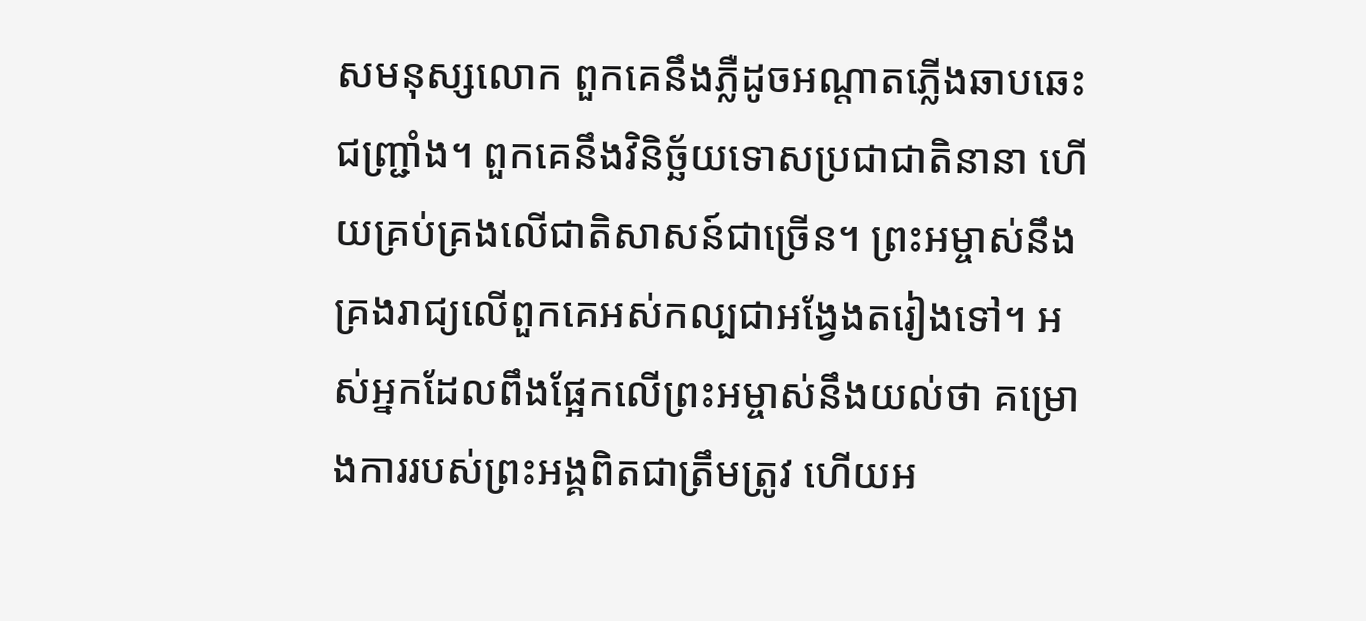សមនុស្សលោក ពួកគេនឹងភ្លឺដូចអណ្តាតភ្លើងឆាបឆេះជញ្រ្ជាំង។ ពួកគេនឹងវិនិច្ឆ័យទោសប្រជាជាតិនានា ហើយគ្រប់គ្រងលើជាតិសាសន៍ជាច្រើន។ ព្រះអម្ចាស់នឹងគ្រងរាជ្យលើពួកគេអស់កល្បជាអង្វែងតរៀងទៅ។ អស់អ្នកដែលពឹងផ្អែកលើព្រះអម្ចាស់នឹងយល់ថា គម្រោងការរបស់ព្រះអង្គពិតជាត្រឹមត្រូវ ហើយអ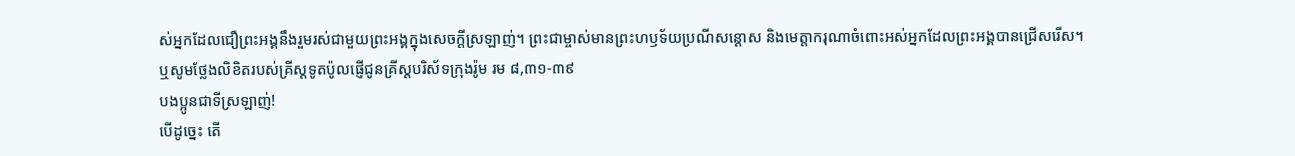ស់អ្នកដែលជឿព្រះអង្គនឹងរួមរស់ជាមួយព្រះអង្គក្នុងសេចក្តីស្រឡាញ់។ ព្រះជាម្ចាស់មានព្រះហឫទ័យប្រណីសន្តោស និងមេត្តាករុណាចំពោះអស់អ្នកដែលព្រះអង្គបានជ្រើសរើស។
ឬសូមថ្លែងលិខិតរបស់គ្រីស្ដទូតប៉ូលផ្ញើជូនគ្រីស្ដបរិស័ទក្រុងរ៉ូម រម ៨,៣១-៣៩
បងប្អូនជាទីស្រឡាញ់!
បើដូច្នេះ តើ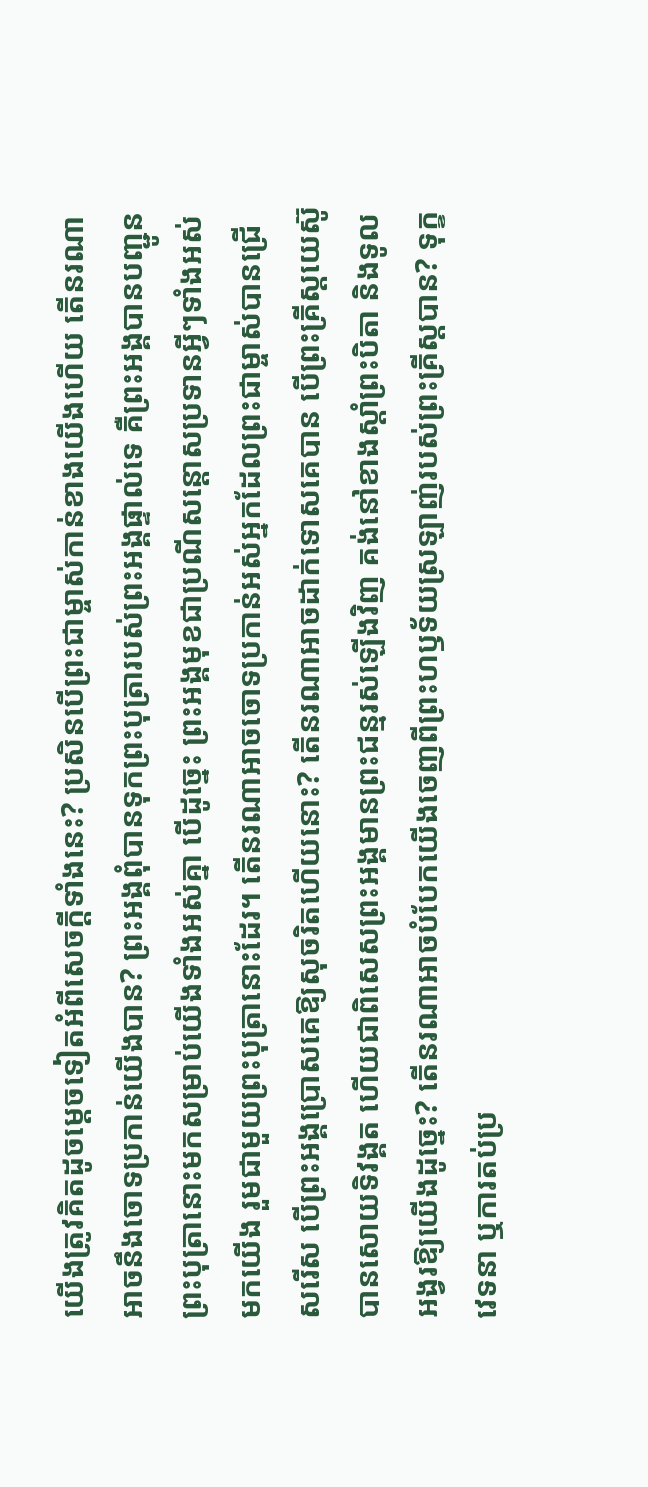យើងត្រូវគិតដូចម្ដេចទៀតអំពីសេចក្ដីទាំងនេះ? ប្រសិនបើព្រះជាម្ចាស់កាន់ខាងយើងហើយ តើនរណាអាចនឹងចោទប្រកាន់យើងបាន? ព្រះអង្គពុំបានទុកព្រះបុត្រារបស់ព្រះអង្គផ្ទាល់ទេ គឺព្រះអង្គបានបញ្ជូនព្រះបុត្រានោះមកសម្រាប់យើងទាំងអស់គ្នា បើដូច្នេះ ព្រះអង្គមុខជាប្រណីសន្ដោសប្រទានអ្វីៗទាំងអស់មកយើង រួមជាមួយព្រះបុត្រានោះដែរ។ តើនរណាអាចចោទប្រកាន់អស់អ្នកដែលព្រះជាម្ចាស់បានជ្រើសរើស បើព្រះអង្គប្រោសគេឱ្យសុចរិតហើយនោះ? តើនរណាអាចដាក់ទោសគេបាន បើព្រះគ្រីស្ដយេស៊ូបានសោយទិវង្គត ហើយជាពិសេសព្រះអង្គមានព្រះជន្មរស់ឡើងវិញ គង់នៅខាងស្ដាំព្រះបិតា និងទូលអង្វរឱ្យយើងដូច្នេះ? តើនរណាអាចបំបែកយើងចេញពីព្រះហឫទ័យស្រឡាញ់របស់ព្រះគ្រីស្ដបាន? ទុក្ខវេទនា ឬការតប់ប្រ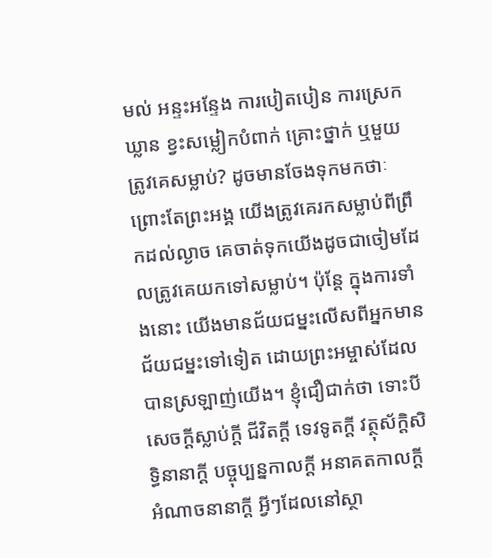មល់ អន្ទះអន្ទែង ការបៀតបៀន ការស្រេកឃ្លាន ខ្វះសម្លៀកបំពាក់ គ្រោះថ្នាក់ ឬមួយត្រូវគេសម្លាប់? ដូចមានចែងទុកមកថាៈ ព្រោះតែព្រះអង្គ យើងត្រូវគេរកសម្លាប់ពីព្រឹកដល់ល្ងាច គេចាត់ទុកយើងដូចជាចៀមដែលត្រូវគេយកទៅសម្លាប់។ ប៉ុន្តែ ក្នុងការទាំងនោះ យើងមានជ័យជម្នះលើសពីអ្នកមានជ័យជម្នះទៅទៀត ដោយព្រះអម្ចាស់ដែលបានស្រឡាញ់យើង។ ខ្ញុំជឿជាក់ថា ទោះបីសេចក្ដីស្លាប់ក្តី ជីវិតក្តី ទេវទូតក្តី វត្ថុស័ក្តិសិទ្ធិនានាក្តី បច្ចុប្បន្នកាលក្តី អនាគតកាលក្តី អំណាចនានាក្តី អ្វីៗដែលនៅស្ថា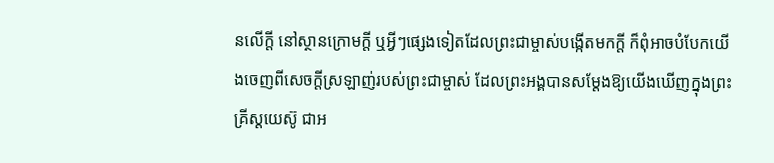នលើក្តី នៅស្ថានក្រោមក្តី ឬអ្វីៗផ្សេងទៀតដែលព្រះជាម្ចាស់បង្កើតមកក្តី ក៏ពុំអាចបំបែកយើងចេញពីសេចក្ដីស្រឡាញ់របស់ព្រះជាម្ចាស់ ដែលព្រះអង្គបានសម្ដែងឱ្យយើងឃើញក្នុងព្រះគ្រីស្ដយេស៊ូ ជាអ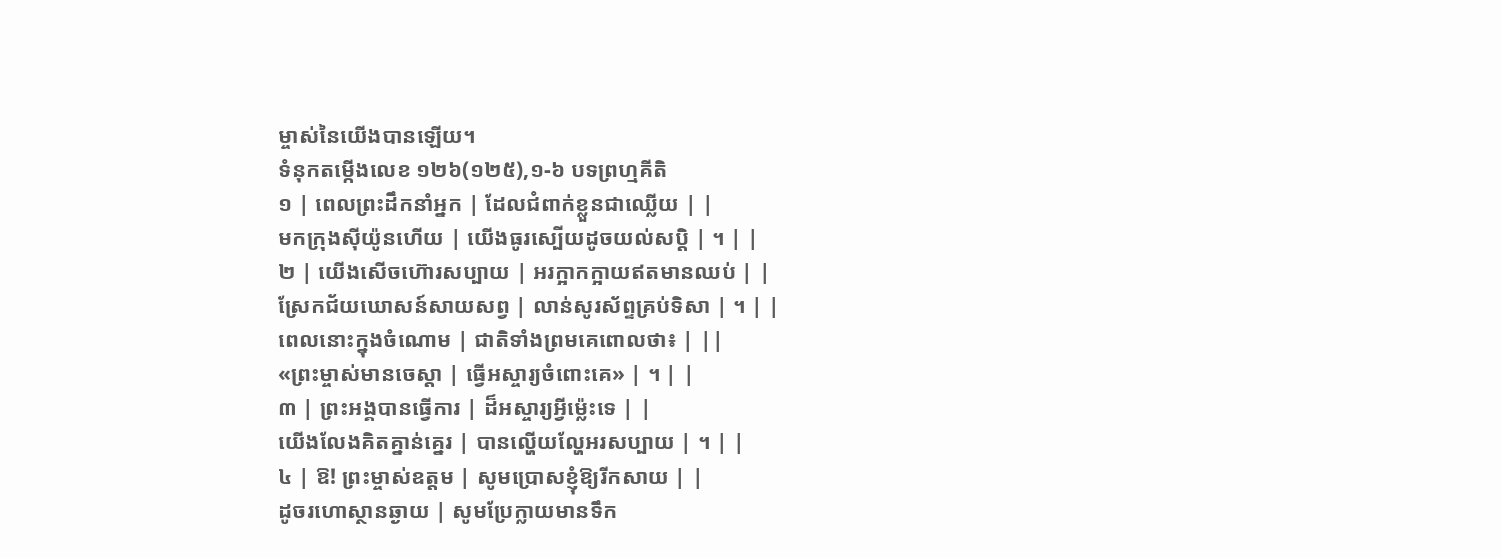ម្ចាស់នៃយើងបានឡើយ។
ទំនុកតម្កើងលេខ ១២៦(១២៥),១-៦ បទព្រហ្មគីតិ
១ | ពេលព្រះដឹកនាំអ្នក | ដែលជំពាក់ខ្លួនជាឈ្លើយ | |
មកក្រុងស៊ីយ៉ូនហើយ | យើងធូរស្បើយដូចយល់សប្តិ | ។ | |
២ | យើងសើចហ៊ោរសប្បាយ | អរក្អាកក្អាយឥតមានឈប់ | |
ស្រែកជ័យឃោសន៍សាយសព្វ | លាន់សូរស័ព្ទគ្រប់ទិសា | ។ | |
ពេលនោះក្នុងចំណោម | ជាតិទាំងព្រមគេពោលថា៖ | ||
«ព្រះម្ចាស់មានចេស្តា | ធ្វើអស្ចារ្យចំពោះគេ» | ។ | |
៣ | ព្រះអង្គបានធ្វើការ | ដ៏អស្ចារ្យអ្វីម៉េ្លះទេ | |
យើងលែងគិតគ្នាន់គ្នេរ | បានល្ហើយល្ហែអរសប្បាយ | ។ | |
៤ | ឱ! ព្រះម្ចាស់ឧត្តម | សូមប្រោសខ្ញុំឱ្យរីកសាយ | |
ដូចរហោស្ថានឆ្ងាយ | សូមប្រែក្លាយមានទឹក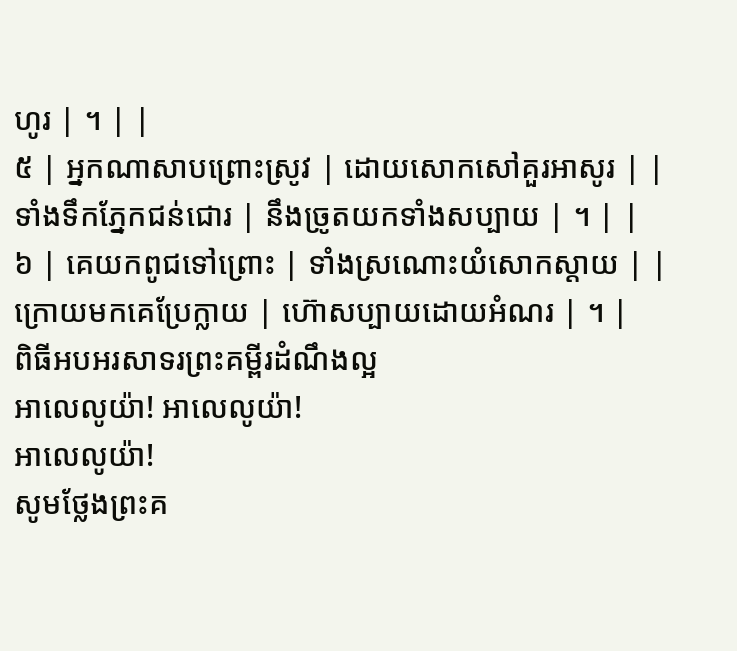ហូរ | ។ | |
៥ | អ្នកណាសាបព្រោះស្រូវ | ដោយសោកសៅគួរអាសូរ | |
ទាំងទឹកភ្នែកជន់ជោរ | នឹងច្រូតយកទាំងសប្បាយ | ។ | |
៦ | គេយកពូជទៅព្រោះ | ទាំងស្រណោះយំសោកស្តាយ | |
ក្រោយមកគេប្រែក្លាយ | ហ៊ោសប្បាយដោយអំណរ | ។ |
ពិធីអបអរសាទរព្រះគម្ពីរដំណឹងល្អ
អាលេលូយ៉ា! អាលេលូយ៉ា!
អាលេលូយ៉ា!
សូមថ្លែងព្រះគ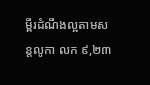ម្ពីរដំណឹងល្អតាមសន្តលូកា លក ៩,២៣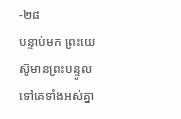-២៨
បន្ទាប់មក ព្រះយេស៊ូមានព្រះបន្ទូលទៅគេទាំងអស់គ្នា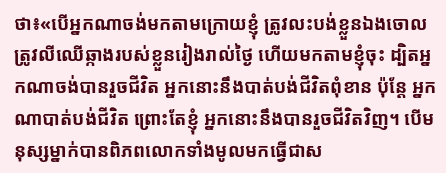ថា៖«បើអ្នកណាចង់មកតាមក្រោយខ្ញុំ ត្រូវលះបង់ខ្លួនឯងចោល ត្រូវលីឈើឆ្កាងរបស់ខ្លួនរៀងរាល់ថ្ងៃ ហើយមកតាមខ្ញុំចុះ ដ្បិតអ្នកណាចង់បានរួចជីវិត អ្នកនោះនឹងបាត់បង់ជីវិតពុំខាន ប៉ុន្តែ អ្នកណាបាត់បង់ជីវិត ព្រោះតែខ្ញុំ អ្នកនោះនឹងបានរួចជីវិតវិញ។ បើមនុស្សម្នាក់បានពិភពលោកទាំងមូលមកធ្វើជាស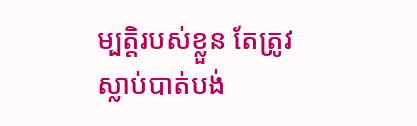ម្បត្តិរបស់ខ្លួន តែត្រូវស្លាប់បាត់បង់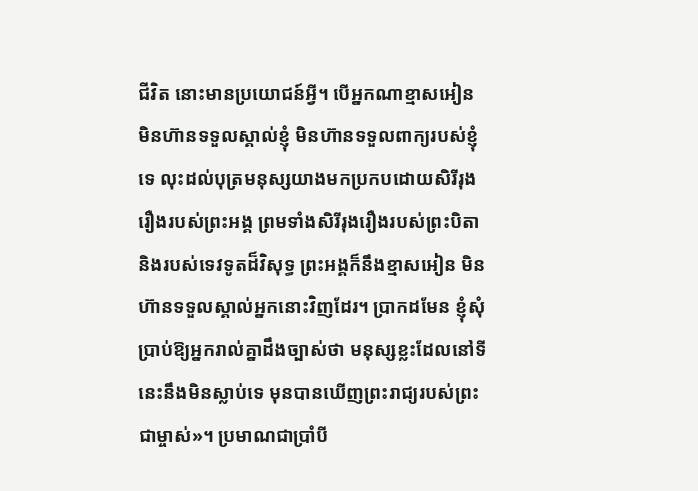ជីវិត នោះមានប្រយោជន៍អ្វី។ បើអ្នកណាខ្មាសអៀន មិនហ៊ានទទួលស្គាល់ខ្ញុំ មិនហ៊ានទទួលពាក្យរបស់ខ្ញុំទេ លុះដល់បុត្រមនុស្សយាងមកប្រកបដោយសិរីរុងរឿងរបស់ព្រះអង្គ ព្រមទាំងសិរីរុងរឿងរបស់ព្រះបិតា និងរបស់ទេវទូតដ៏វិសុទ្ធ ព្រះអង្គក៏នឹងខ្មាសអៀន មិនហ៊ានទទួលស្គាល់អ្នកនោះវិញដែរ។ ប្រាកដមែន ខ្ញុំសុំប្រាប់ឱ្យអ្នករាល់គ្នាដឹងច្បាស់ថា មនុស្សខ្លះដែលនៅទីនេះនឹងមិនស្លាប់ទេ មុនបានឃើញព្រះរាជ្យរបស់ព្រះជាម្ចាស់»។ ប្រមាណជាប្រាំបី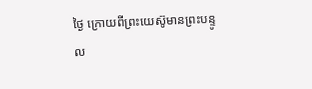ថ្ងៃ ក្រោយពីព្រះយេស៊ូមានព្រះបន្ទូល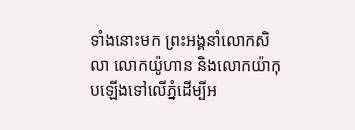ទាំងនោះមក ព្រះអង្គនាំលោកសិលា លោកយ៉ូហាន និងលោកយ៉ាកុបឡើងទៅលើភ្នំដើម្បីអ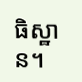ធិស្ឋាន។